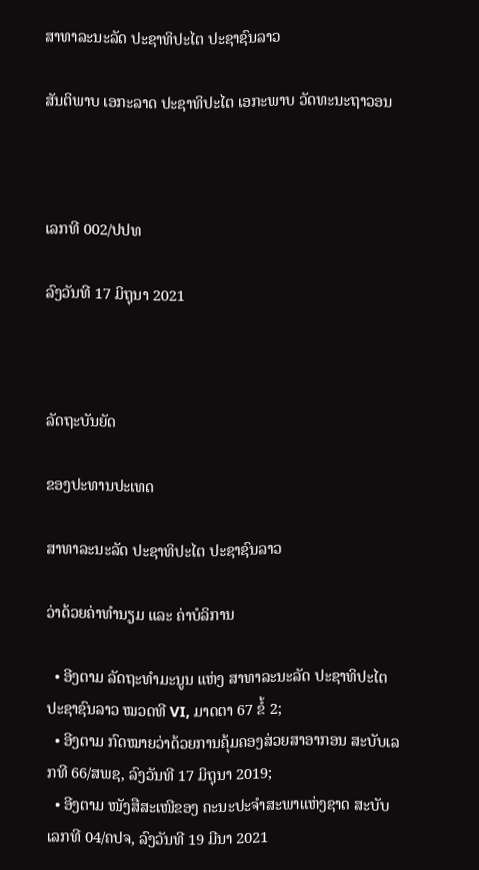ສາທາລະນະລັດ ປະຊາທິປະໄຕ ປະຊາຊົນລາວ

ສັນຕິພາບ ເອກະລາດ ປະຊາທິປະໄຕ ເອກະພາບ ວັດທະນະຖາວອນ



ເລກທີ 002/ປປທ

ລົງວັນທີ 17 ມິຖຸນາ 2021



ລັດຖະບັນຍັດ

ຂອງປະທານປະເທດ

ສາທາລະນະລັດ ປະຊາທິປະໄຕ ປະຊາຊົນລາວ

ວ່າດ້ວຍຄ່າທຳນຽມ ແລະ ຄ່າບໍລິການ

  • ອີງຕາມ ລັດຖະທຳມະນູນ ແຫ່ງ ສາທາລະນະລັດ ປະຊາທິປະໄຕ ປະຊາຊົນລາວ ໝວດທີ VI, ມາດຕາ 67 ຂໍ້ 2;
  • ອີງຕາມ ກົດໝາຍວ່າດ້ວຍການຄຸ້ມຄອງສ່ວຍສາອາກອນ ສະບັບເລກທີ 66/ສພຊ, ລົງວັນທີ 17 ມິຖຸນາ 2019;
  • ອີງຕາມ ໜັງສືສະເໜີຂອງ ຄະນະປະຈຳສະພາແຫ່ງຊາດ ສະບັບເລກທີ 04/ຄປຈ, ລົງວັນທີ 19 ມີນາ 2021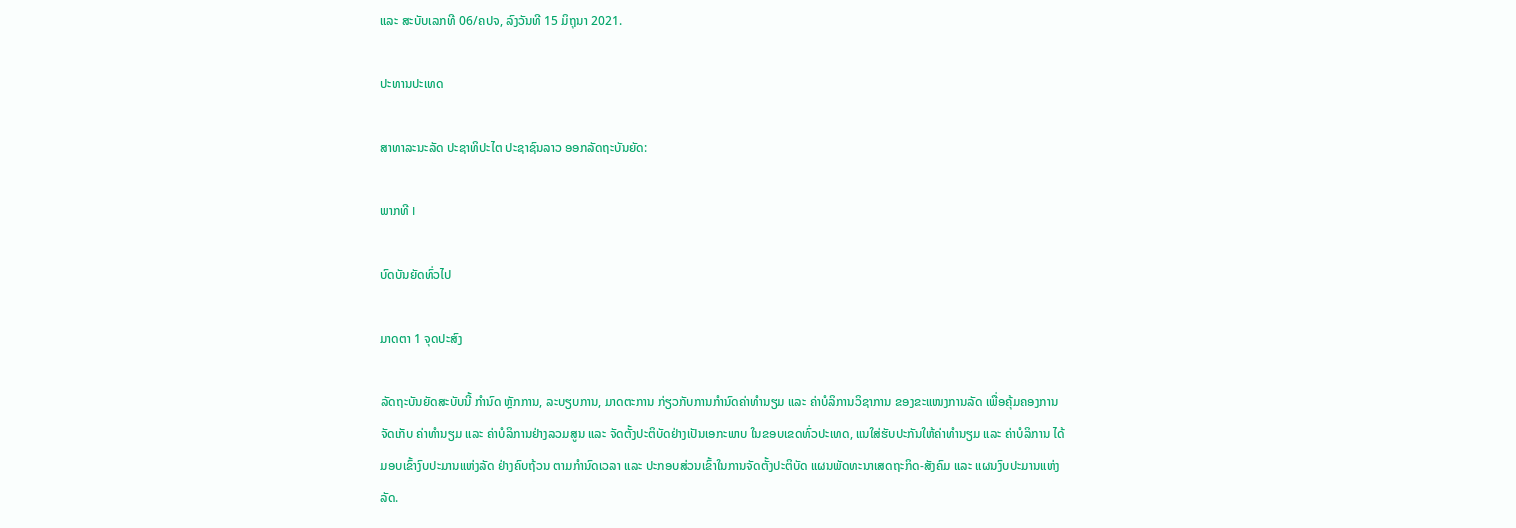ແລະ ສະບັບເລກທີ 06/ຄປຈ, ລົງວັນທີ 15 ມິຖຸນາ 2021.

ປະທານປະເທດ

ສາທາລະນະລັດ ປະຊາທິປະໄຕ ປະຊາຊົນລາວ ອອກລັດຖະບັນຍັດ:

ພາກທີ I

ບົດບັນຍັດທົ່ວໄປ

ມາດຕາ 1 ຈຸດປະສົງ

ລັດຖະບັນຍັດສະບັບນີ້ ກຳນົດ ຫຼັກການ, ລະບຽບການ, ມາດຕະການ ກ່ຽວກັບການກຳນົດຄ່າທຳນຽມ ແລະ ຄ່າບໍລິການວິຊາການ ຂອງຂະແໜງການລັດ ເພື່ອຄຸ້ມຄອງການຈັດເກັບ ຄ່າທຳນຽມ ແລະ ຄ່າບໍລິການຢ່າງລວມສູນ ແລະ ຈັດຕັ້ງປະຕິບັດຢ່າງເປັນເອກະພາບ ໃນຂອບເຂດທົ່ວປະເທດ, ແນໃສ່ຮັບປະກັນໃຫ້ຄ່າທຳນຽມ ແລະ ຄ່າບໍລິການ ໄດ້ມອບເຂົ້າງົບປະມານແຫ່ງລັດ ຢ່າງຄົບຖ້ວນ ຕາມກໍານົດເວລາ ແລະ ປະກອບສ່ວນເຂົ້າໃນການຈັດຕັ້ງປະຕິບັດ ແຜນພັດທະນາເສດຖະກິດ-ສັງຄົມ ແລະ ແຜນງົບປະມານແຫ່ງລັດ.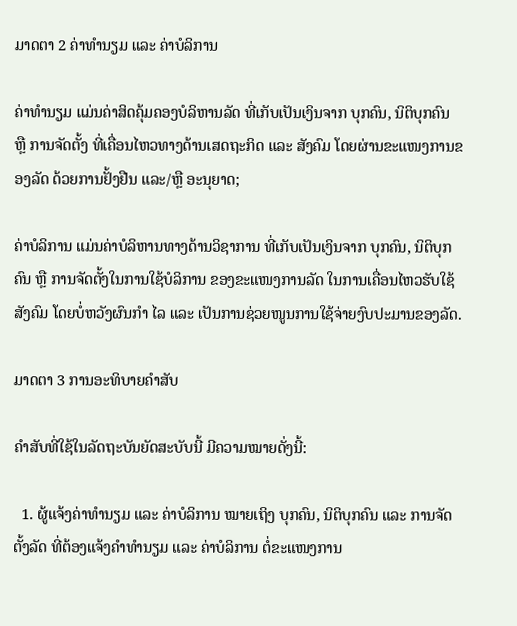ມາດຕາ 2 ຄ່າທຳນຽມ ແລະ ຄ່າບໍລິການ

ຄ່າທຳນຽມ ແມ່ນຄ່າສິດຄຸ້ມຄອງບໍລິຫານລັດ ທີ່ເກັບເປັນເງິນຈາກ ບຸກຄົນ, ນິຕິບຸກຄົນ ຫຼື ການຈັດຕັ້ງ ທີ່ເຄື່ອນໄຫວທາງດ້ານເສດຖະກິດ ແລະ ສັງຄົມ ໂດຍຜ່ານຂະແໜງການຂອງລັດ ດ້ວຍການຢັ້ງຢືນ ແລະ/ຫຼື ອະນຸຍາດ;

ຄ່າບໍລິການ ແມ່ນຄ່າບໍລິຫານທາງດ້ານວິຊາການ ທີ່ເກັບເປັນເງິນຈາກ ບຸກຄົນ, ນິຕິບຸກຄົນ ຫຼື ການຈັດຕັ້ງໃນການໃຊ້ບໍລິການ ຂອງຂະແໜງການລັດ ໃນການເຄື່ອນໄຫວຮັບໃຊ້ສັງຄົມ ໂດຍບໍ່ຫວັງຜົນກຳ ໄລ ແລະ ເປັນການຊ່ວຍໜູນການໃຊ້ຈ່າຍງົບປະມານຂອງລັດ.

ມາດຕາ 3 ການອະທິບາຍຄຳສັບ

ຄຳສັບທີ່ໃຊ້ໃນລັດຖະບັນຍັດສະບັບນີ້ ມີຄວາມໝາຍດັ່ງນີ້:

  1. ຜູ້ແຈ້ງຄ່າທຳນຽມ ແລະ ຄ່າບໍລິການ ໝາຍເຖິງ ບຸກຄົນ, ນິຕິບຸກຄົນ ແລະ ການຈັດຕັ້ງລັດ ທີ່ຕ້ອງແຈ້ງຄຳທຳນຽມ ແລະ ຄ່າບໍລິການ ຕໍ່ຂະແໜງການ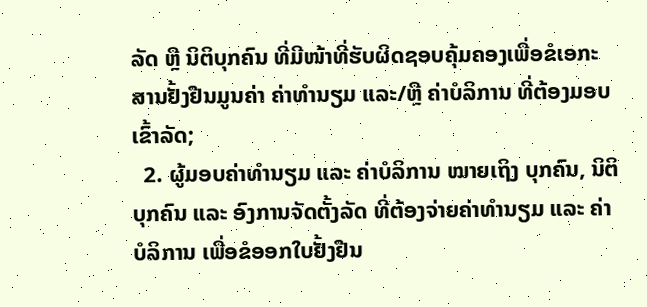ລັດ ຫຼື ນິຕິບຸກຄົນ ທີ່ມີໜ້າທີ່ຮັບຜິດຊອບຄຸ້ມຄອງເພື່ອຂໍເອກະສານຢັ້ງຢືນມູນຄ່າ ຄ່າທຳນຽມ ແລະ/ຫຼື ຄ່າບໍລິການ ທີ່ຕ້ອງມອບເຂົ້າລັດ;
  2. ຜູ້ມອບຄ່າທຳນຽມ ແລະ ຄ່າບໍລິການ ໝາຍເຖິງ ບຸກຄົນ, ນິຕິບຸກຄົນ ແລະ ອົງການຈັດຕັ້ງລັດ ທີ່ຕ້ອງຈ່າຍຄ່າທຳນຽມ ແລະ ຄ່າບໍລິການ ເພື່ອຂໍອອກໃບຢັ້ງຢືນ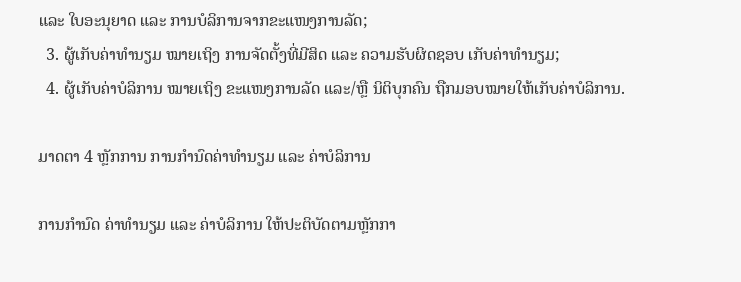ແລະ ໃບອະນຸຍາດ ແລະ ການບໍລິການຈາກຂະແໜງການລັດ;
  3. ຜູ້ເກັບຄ່າທຳນຽມ ໝາຍເຖິງ ການຈັດຕັ້ງທີ່ມີສິດ ແລະ ຄວາມຮັບຜິດຊອບ ເກັບຄ່າທຳນຽມ;
  4. ຜູ້ເກັບຄ່າບໍລິການ ໝາຍເຖິງ ຂະແໜງການລັດ ແລະ/ຫຼື ນິຕິບຸກຄົນ ຖືກມອບໝາຍໃຫ້ເກັບຄ່າບໍລິການ.

ມາດຕາ 4 ຫຼັກການ ການກໍານົດຄ່າທຳນຽມ ແລະ ຄ່າບໍລິການ

ການກໍານົດ ຄ່າທຳນຽມ ແລະ ຄ່າບໍລິການ ໃຫ້ປະຕິບັດຕາມຫຼັກກາ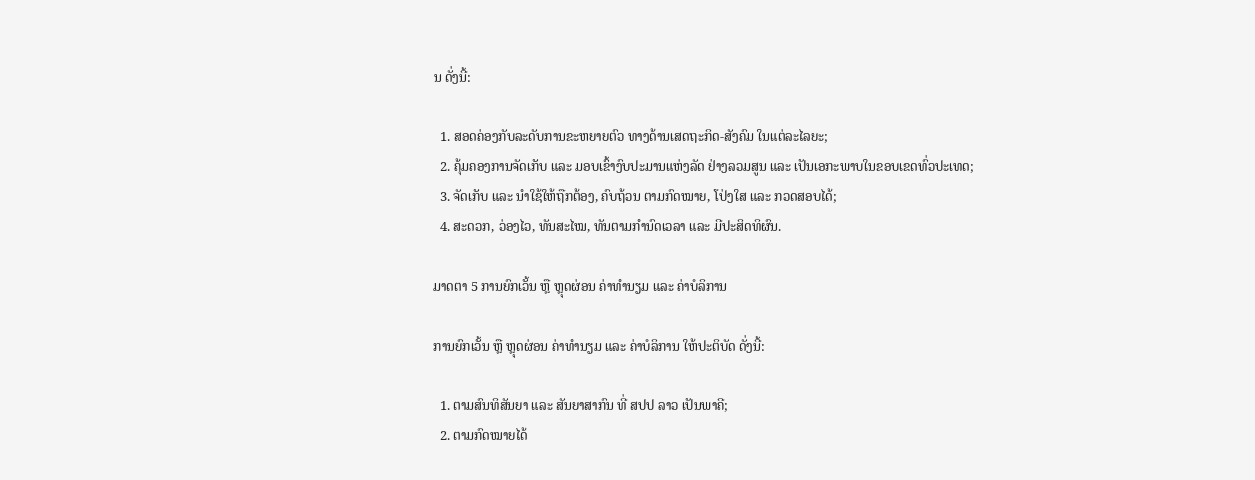ນ ດັ່ງນີ້:

  1. ສອດຄ່ອງກັບລະດັບການຂະຫຍາຍຕົວ ທາງດ້ານເສດຖະກິດ-ສັງຄົມ ໃນແຕ່ລະໄລຍະ;
  2. ຄຸ້ມຄອງການຈັດເກັບ ແລະ ມອບເຂົ້າງົບປະມານແຫ່ງລັດ ຢ່າງລວມສູນ ແລະ ເປັນເອກະພາບໃນຂອບເຂດທົ່ວປະເທດ;
  3. ຈັດເກັບ ແລະ ນຳໃຊ້ໃຫ້ຖືກຕ້ອງ, ຄົບຖ້ວນ ຕາມກົດໝາຍ, ໂປ່ງໃສ ແລະ ກວດສອບໄດ້;
  4. ສະດວກ, ວ່ອງໄວ, ທັນສະໄໝ, ທັນຕາມກໍານົດເວລາ ແລະ ມີປະສິດທິຜົນ.

ມາດຕາ 5 ການຍົກເວັ້ນ ຫຼື ຫຼຸດຜ່ອນ ຄ່າທຳນຽມ ແລະ ຄ່າບໍລິການ

ການຍົກເວັ້ນ ຫຼື ຫຼຸດຜ່ອນ ຄ່າທຳນຽມ ແລະ ຄ່າບໍລິການ ໃຫ້ປະຕິບັດ ດັ່ງນີ້:

  1. ຕາມສົນທິສັນຍາ ແລະ ສັນຍາສາກົນ ທີ່ ສປປ ລາວ ເປັນພາຄີ;
  2. ຕາມກົດໝາຍໄດ້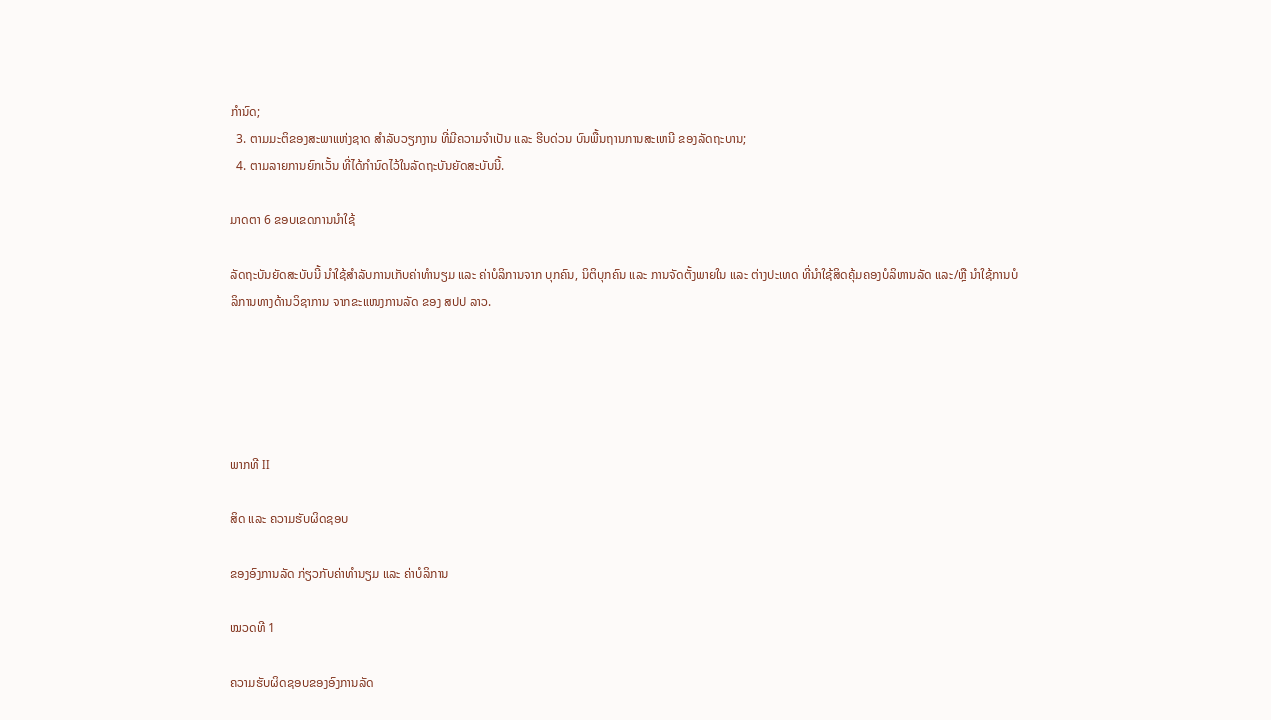ກຳນົດ;
  3. ຕາມມະຕິຂອງສະພາແຫ່ງຊາດ ສຳລັບວຽກງານ ທີ່ມີຄວາມຈໍາເປັນ ແລະ ຮີບດ່ວນ ບົນພື້ນຖານການສະເຫນີ ຂອງລັດຖະບານ;
  4. ຕາມລາຍການຍົກເວັ້ນ ທີ່ໄດ້ກຳນົດໄວ້ໃນລັດຖະບັນຍັດສະບັບນີ້.

ມາດຕາ 6 ຂອບເຂດການນໍາໃຊ້

ລັດຖະບັນຍັດສະບັບນີ້ ນຳໃຊ້ສໍາລັບການເກັບຄ່າທຳນຽມ ແລະ ຄ່າບໍລິການຈາກ ບຸກຄົນ, ນິຕິບຸກຄົນ ແລະ ການຈັດຕັ້ງພາຍໃນ ແລະ ຕ່າງປະເທດ ທີ່ນໍາໃຊ້ສິດຄຸ້ມຄອງບໍລິຫານລັດ ແລະ/ຫຼື ນໍາໃຊ້ການບໍລິການທາງດ້ານວິຊາການ ຈາກຂະແໜງການລັດ ຂອງ ສປປ ລາວ.





ພາກທີ II

ສິດ ແລະ ຄວາມຮັບຜິດຊອບ

ຂອງອົງການລັດ ກ່ຽວກັບຄ່າທໍານຽມ ແລະ ຄ່າບໍລິການ

ໝວດທີ 1

ຄວາມຮັບຜິດຊອບຂອງອົງການລັດ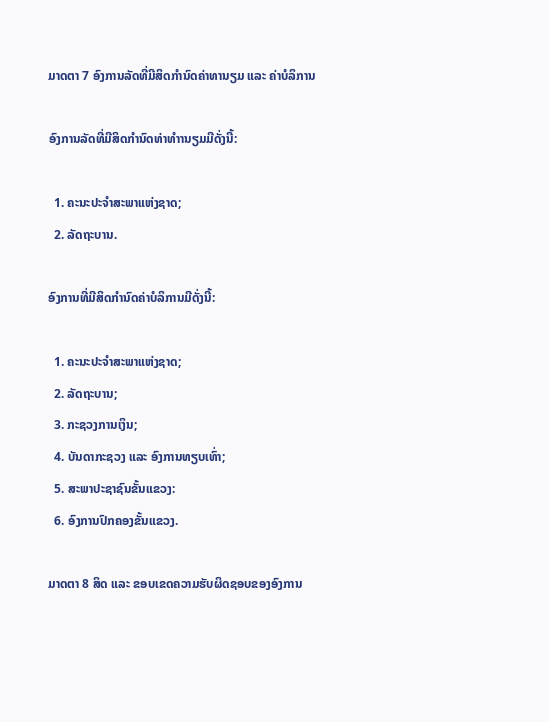ມາດຕາ 7 ອົງການລັດທີ່ມີສິດກໍານົດຄ່າທານຽມ ແລະ ຄ່າບໍລິການ

ອົງການລັດທີ່ມີສິດກໍານົດທ່າທຳານຽມມີດັ່ງນີ້:

  1. ຄະນະປະຈໍາສະພາແຫ່ງຊາດ;
  2. ລັດຖະບານ.

ອົງການທີ່ມີສິດກຳນົດຄ່າບໍລິການມີດັ່ງນີ້:

  1. ຄະນະປະຈໍາສະພາແຫ່ງຊາດ;
  2. ລັດຖະບານ;
  3. ກະຊວງການເງິນ;
  4. ບັນດາກະຊວງ ແລະ ອົງການທຽບເທົ່າ;
  5. ສະພາປະຊາຊົນຂັ້ນແຂວງ:
  6. ອົງການປົກຄອງຂັ້ນແຂວງ.

ມາດຕາ 8 ສິດ ແລະ ຂອບເຂດຄວາມຮັບຜິດຊອບຂອງອົງການ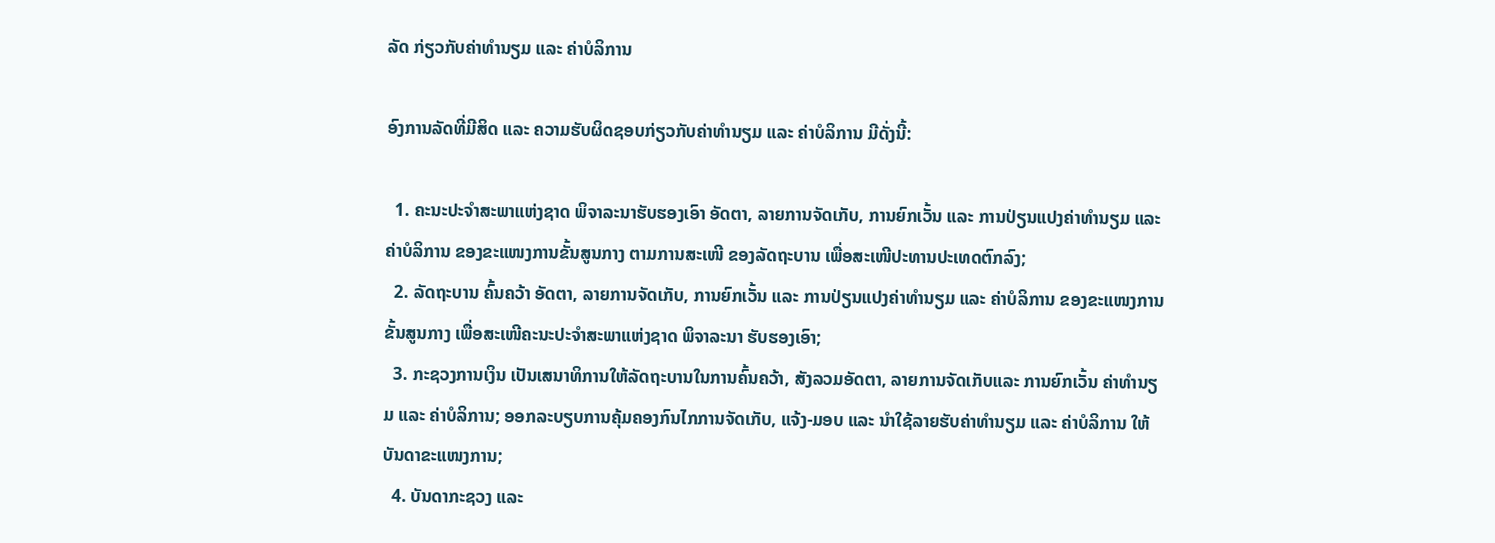ລັດ ກ່ຽວກັບຄ່າທຳນຽມ ແລະ ຄ່າບໍລິການ

ອົງການລັດທີ່ມີສິດ ແລະ ຄວາມຮັບຜິດຊອບກ່ຽວກັບຄ່າທໍານຽມ ແລະ ຄ່າບໍລິການ ມີດັ່ງນີ້:

  1. ຄະນະປະຈໍາສະພາແຫ່ງຊາດ ພິຈາລະນາຮັບຮອງເອົາ ອັດຕາ, ລາຍການຈັດເກັບ, ການຍົກເວັ້ນ ແລະ ການປ່ຽນແປງຄ່າທຳນຽມ ແລະ ຄ່າບໍລິການ ຂອງຂະແໜງການຂັ້ນສູນກາງ ຕາມການສະເໜີ ຂອງລັດຖະບານ ເພື່ອສະເໜີປະທານປະເທດຕົກລົງ;
  2. ລັດຖະບານ ຄົ້ນຄວ້າ ອັດຕາ, ລາຍການຈັດເກັບ, ການຍົກເວັ້ນ ແລະ ການປ່ຽນແປງຄ່າທຳນຽມ ແລະ ຄ່າບໍລິການ ຂອງຂະແໜງການຂັ້ນສູນກາງ ເພື່ອສະເໜີຄະນະປະຈຳສະພາແຫ່ງຊາດ ພິຈາລະນາ ຮັບຮອງເອົາ;
  3. ກະຊວງການເງິນ ເປັນເສນາທິການໃຫ້ລັດຖະບານໃນການຄົ້ນຄວ້າ, ສັງລວມອັດຕາ, ລາຍການຈັດເກັບແລະ ການຍົກເວັ້ນ ຄ່າທຳນຽມ ແລະ ຄ່າບໍລິການ; ອອກລະບຽບການຄຸ້ມຄອງກົນໄກການຈັດເກັບ, ແຈ້ງ-ມອບ ແລະ ນຳໃຊ້ລາຍຮັບຄ່າທຳນຽມ ແລະ ຄ່າບໍລິການ ໃຫ້ບັນດາຂະແໜງການ;
  4. ບັນດາກະຊວງ ແລະ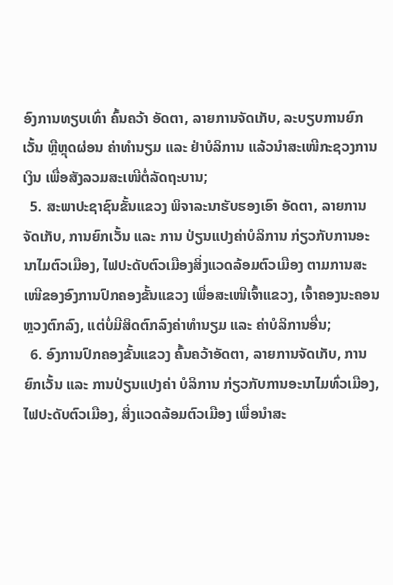ອົງການທຽບເທົ່າ ຄົ້ນຄວ້າ ອັດຕາ, ລາຍການຈັດເກັບ, ລະບຽບການຍົກເວັ້ນ ຫຼືຫຼຸດຜ່ອນ ຄ່າທຳນຽມ ແລະ ຢ່າບໍລິການ ແລ້ວນຳສະເໜີກະຊວງການເງິນ ເພື່ອສັງລວມສະເໜີຕໍ່ລັດຖະບານ;
  5. ສະພາປະຊາຊົນຂັ້ນແຂວງ ພິຈາລະນາຮັບຮອງເອົາ ອັດຕາ, ລາຍການຈັດເກັບ, ການຍົກເວັ້ນ ແລະ ການ ປ່ຽນແປງຄ່າບໍລິການ ກ່ຽວກັບການອະນາໄມຕົວເມືອງ, ໄຟປະດັບຕົວເມືອງສິ່ງແວດລ້ອມຕົວເມືອງ ຕາມການສະເໜີຂອງອົງການປົກຄອງຂັ້ນແຂວງ ເພື່ອສະເໜີເຈົ້າແຂວງ, ເຈົ້າຄອງນະຄອນຫຼວງຕົກລົງ, ແຕ່ບໍ່ມີສິດຕົກລົງຄ່າທຳນຽມ ແລະ ຄ່າບໍລິການອື່ນ;
  6. ອົງການປົກຄອງຂັ້ນແຂວງ ຄົ້ນຄວ້າອັດຕາ, ລາຍການຈັດເກັບ, ການຍົກເວັ້ນ ແລະ ການປ່ຽນແປງຄ່າ ບໍລິການ ກ່ຽວກັບການອະນາໄມທົ່ວເມືອງ, ໄຟປະດັບຕົວເມືອງ, ສິ່ງແວດລ້ອມຕົວເມືອງ ເພື່ອນຳສະ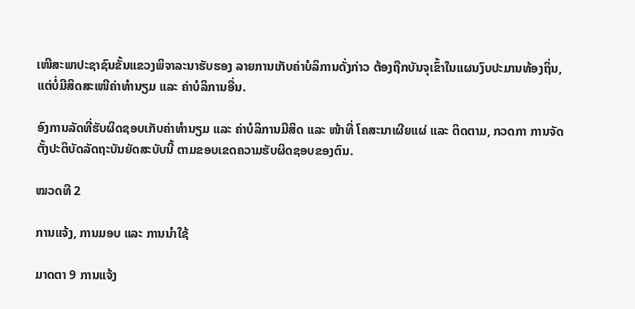ເໜີສະພາປະຊາຊົນຂັ້ນແຂວງພິຈາລະນາຮັບຮອງ ລາຍການເກັບຄ່າບໍລິການດັ່ງກ່າວ ຕ້ອງຖືກບັນຈຸເຂົ້າໃນແຜນງົບປະມານທ້ອງຖິ່ນ, ແຕ່ບໍ່ມີສິດສະເໜີຄ່າທຳນຽມ ແລະ ຄ່າບໍລິການອື່ນ.

ອົງການລັດທີ່ຮັບຜິດຊອບເກັບຄ່າທຳນຽມ ແລະ ຄ່າບໍລິການມີສິດ ແລະ ໜ້າທີ່ ໂຄສະນາເຜີຍແຜ່ ແລະ ຕິດຕາມ, ກວດກາ ການຈັດຕັ້ງປະຕິບັດລັດຖະບັນຍັດສະບັບນີ້ ຕາມຂອບເຂດຄວາມຮັບຜິດຊອບຂອງຕົນ.

ໝວດທີ 2

ການແຈ້ງ, ການມອບ ແລະ ການນໍາໃຊ້

ມາດຕາ 9 ການແຈ້ງ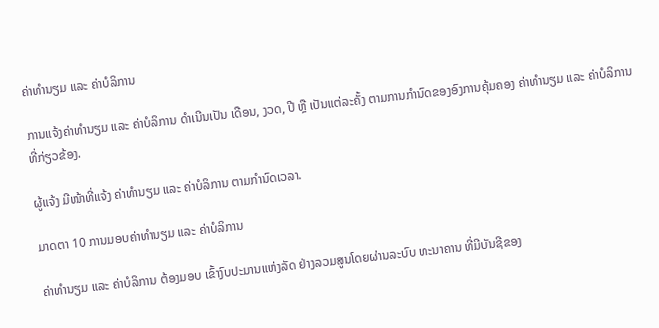ຄ່າທໍານຽມ ແລະ ຄ່າບໍລິການ

ການແຈ້ງຄ່າທຳນຽມ ແລະ ຄ່າບໍລິການ ດໍາເນີນເປັນ ເດືອນ, ງວດ, ປີ ຫຼື ເປັນແຕ່ລະຄັ້ງ ຕາມການກໍານົດຂອງອົງການຄຸ້ມຄອງ ຄ່າທຳນຽມ ແລະ ຄ່າບໍລິການ ທີ່ກ່ຽວຂ້ອງ.

ຜູ້ແຈ້ງ ມີໜ້າທີ່ແຈ້ງ ຄ່າທຳນຽມ ແລະ ຄ່າບໍລິການ ຕາມກຳນົດເວລາ.

ມາດຕາ 10 ການມອບຄ່າທໍານຽມ ແລະ ຄ່າບໍລິການ

ຄ່າທຳນຽມ ແລະ ຄ່າບໍລິການ ຕ້ອງມອບ ເຂົ້າງົບປະມານແຫ່ງລັດ ຢ່າງລວມສູນໂດຍຜ່ານລະບົບ ທະນາຄານ ທີ່ມີບັນຊີຂອງ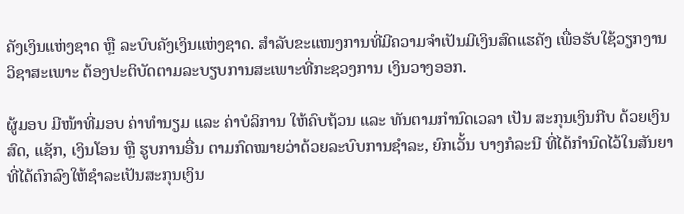ຄັງເງິນແຫ່ງຊາດ ຫຼື ລະບົບຄັງເງິນແຫ່ງຊາດ. ສຳລັບຂະແໜງການທີ່ມີຄວາມຈໍາເປັນມີເງິນສົດແຮຄັງ ເພື່ອຮັບໃຊ້ວຽກງານວິຊາສະເພາະ ຕ້ອງປະຕິບັດຕາມລະບຽບການສະເພາະທີ່ກະຊວງການ ເງິນວາງອອກ.

ຜູ້ມອບ ມີໜ້າທີ່ມອບ ຄ່າທຳນຽມ ແລະ ຄ່າບໍລິການ ໃຫ້ຄົບຖ້ວນ ແລະ ທັນຕາມກຳນົດເວລາ ເປັນ ສະກຸນເງິນກີບ ດ້ວຍເງິນສົດ, ແຊັກ, ເງິນໂອນ ຫຼື ຮູບການອື່ນ ຕາມກົດໝາຍວ່າດ້ວຍລະບົບການຊຳລະ, ຍົກເວັ້ນ ບາງກໍລະນີ ທີ່ໄດ້ກໍານົດໄວ້ໃນສັນຍາ ທີ່ໄດ້ຕົກລົງໃຫ້ຊຳລະເປັນສະກຸນເງິນ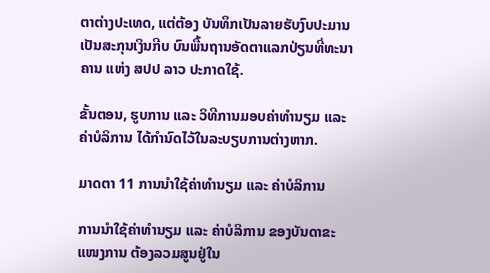ຕາຕ່າງປະເທດ, ແຕ່ຕ້ອງ ບັນທຶກເປັນລາຍຮັບງົບປະມານ ເປັນສະກຸນເງິນກີບ ບົນພື້ນຖານອັດຕາແລກປ່ຽນທີ່ທະນາຄານ ແຫ່ງ ສປປ ລາວ ປະກາດໃຊ້.

ຂັ້ນຕອນ, ຮູບການ ແລະ ວິທີການມອບຄ່າທຳນຽມ ແລະ ຄ່າບໍລິການ ໄດ້ກຳນົດໄວ້ໃນລະບຽບການຕ່າງຫາກ.

ມາດຕາ 11 ການນໍາໃຊ້ຄ່າທໍານຽມ ແລະ ຄ່າບໍລິການ

ການນໍາໃຊ້ຄ່າທຳນຽມ ແລະ ຄ່າບໍລິການ ຂອງບັນດາຂະແໜງການ ຕ້ອງລວມສູນຢູ່ໃນ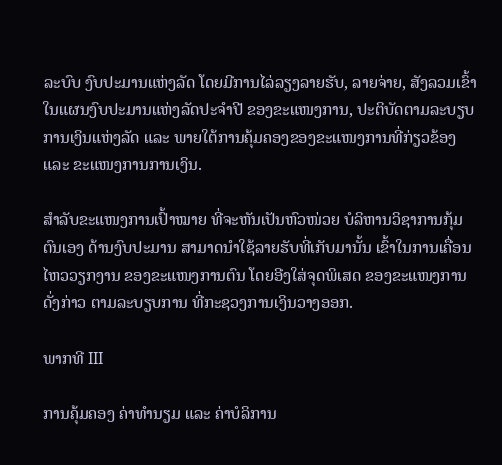ລະບົບ ງົບປະມານແຫ່ງລັດ ໂດຍມີການໄລ່ລຽງລາຍຮັບ, ລາຍຈ່າຍ, ສັງລວມເຂົ້າໃນແຜນງົບປະມານແຫ່ງລັດປະຈຳປີ ຂອງຂະແໜງການ, ປະຕິບັດຕາມລະບຽບການເງິນແຫ່ງລັດ ແລະ ພາຍໃຕ້ການຄຸ້ມຄອງຂອງຂະແໜງການທີ່ກ່ຽວຂ້ອງ ແລະ ຂະແໜງການການເງິນ.

ສຳລັບຂະແໜງການເປົ້າໝາຍ ທີ່ຈະຫັນເປັນຫົວໜ່ວຍ ບໍລິຫານວິຊາການກຸ້ມຕົນເອງ ດ້ານງົບປະມານ ສາມາດນໍາໃຊ້ລາຍຮັບທີ່ເກັບມານັ້ນ ເຂົ້າໃນການເຄື່ອນໄຫວວຽກງານ ຂອງຂະແໜງການຕົນ ໂດຍອີງໃສ່ຈຸດພິເສດ ຂອງຂະແໜງການດັ່ງກ່າວ ຕາມລະບຽບການ ທີ່ກະຊວງການເງິນວາງອອກ.

ພາກທີ III

ການຄຸ້ມຄອງ ຄ່າທຳນຽມ ແລະ ຄ່າບໍລິການ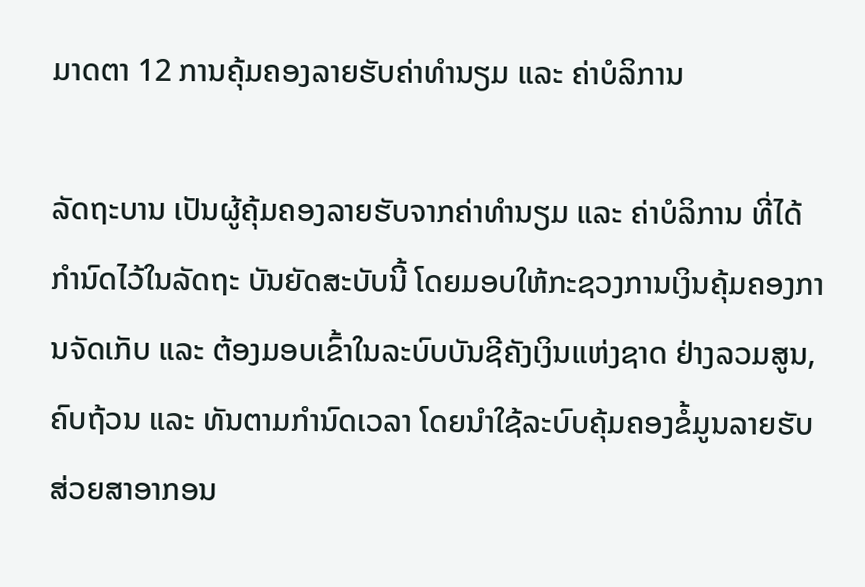ມາດຕາ 12 ການຄຸ້ມຄອງລາຍຮັບຄ່າທໍານຽມ ແລະ ຄ່າບໍລິການ

ລັດຖະບານ ເປັນຜູ້ຄຸ້ມຄອງລາຍຮັບຈາກຄ່າທຳນຽມ ແລະ ຄ່າບໍລິການ ທີ່ໄດ້ກຳນົດໄວ້ໃນລັດຖະ ບັນຍັດສະບັບນີ້ ໂດຍມອບໃຫ້ກະຊວງການເງິນຄຸ້ມຄອງການຈັດເກັບ ແລະ ຕ້ອງມອບເຂົ້າໃນລະບົບບັນຊີຄັງເງິນແຫ່ງຊາດ ຢ່າງລວມສູນ, ຄົບຖ້ວນ ແລະ ທັນຕາມກໍານົດເວລາ ໂດຍນໍາໃຊ້ລະບົບຄຸ້ມຄອງຂໍ້ມູນລາຍຮັບ ສ່ວຍສາອາກອນ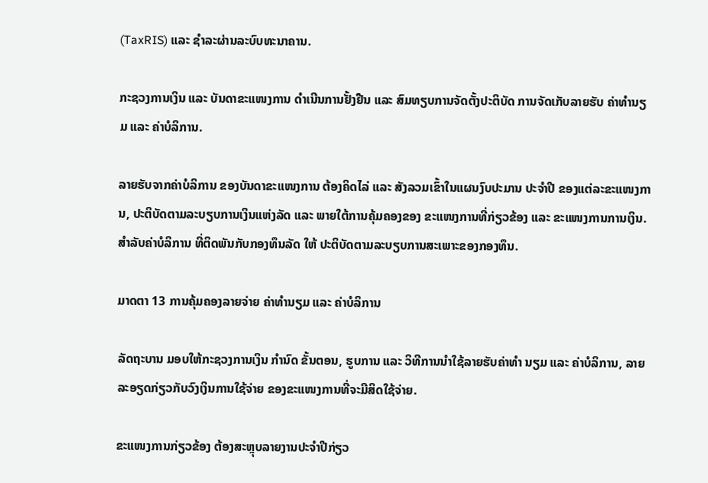(TaxRIS) ແລະ ຊຳລະຜ່ານລະບົບທະນາຄານ.

ກະຊວງການເງິນ ແລະ ບັນດາຂະແໜງການ ດຳເນີນການຢັ້ງຢືນ ແລະ ສົມທຽບການຈັດຕັ້ງປະຕິບັດ ການຈັດເກັບລາຍຮັບ ຄ່າທຳນຽມ ແລະ ຄ່າບໍລິການ.

ລາຍຮັບຈາກຄ່າບໍລິການ ຂອງບັນດາຂະແໜງການ ຕ້ອງຄິດໄລ່ ແລະ ສັງລວມເຂົ້າໃນແຜນງົບປະມານ ປະຈຳປີ ຂອງແຕ່ລະຂະແໜງການ, ປະຕິບັດຕາມລະບຽບການເງິນແຫ່ງລັດ ແລະ ພາຍໃຕ້ການຄຸ້ມຄອງຂອງ ຂະແໜງການທີ່ກ່ຽວຂ້ອງ ແລະ ຂະແໜງການການເງິນ. ສຳລັບຄ່າບໍລິການ ທີ່ຕິດພັນກັບກອງທຶນລັດ ໃຫ້ ປະຕິບັດຕາມລະບຽບການສະເພາະຂອງກອງທຶນ.

ມາດຕາ 13 ການຄຸ້ມຄອງລາຍຈ່າຍ ຄ່າທຳນຽມ ແລະ ຄ່າບໍລິການ

ລັດຖະບານ ມອບໃຫ້ກະຊວງການເງິນ ກຳນົດ ຂັ້ນຕອນ, ຮູບການ ແລະ ວິທີການນໍາໃຊ້ລາຍຮັບຄ່າທໍາ ນຽມ ແລະ ຄ່າບໍລິການ, ລາຍລະອຽດກ່ຽວກັບວົງເງິນການໃຊ້ຈ່າຍ ຂອງຂະແໜງການທີ່ຈະມີສິດໃຊ້ຈ່າຍ.

ຂະແໜງການກ່ຽວຂ້ອງ ຕ້ອງສະຫຼຸບລາຍງານປະຈຳປີກ່ຽວ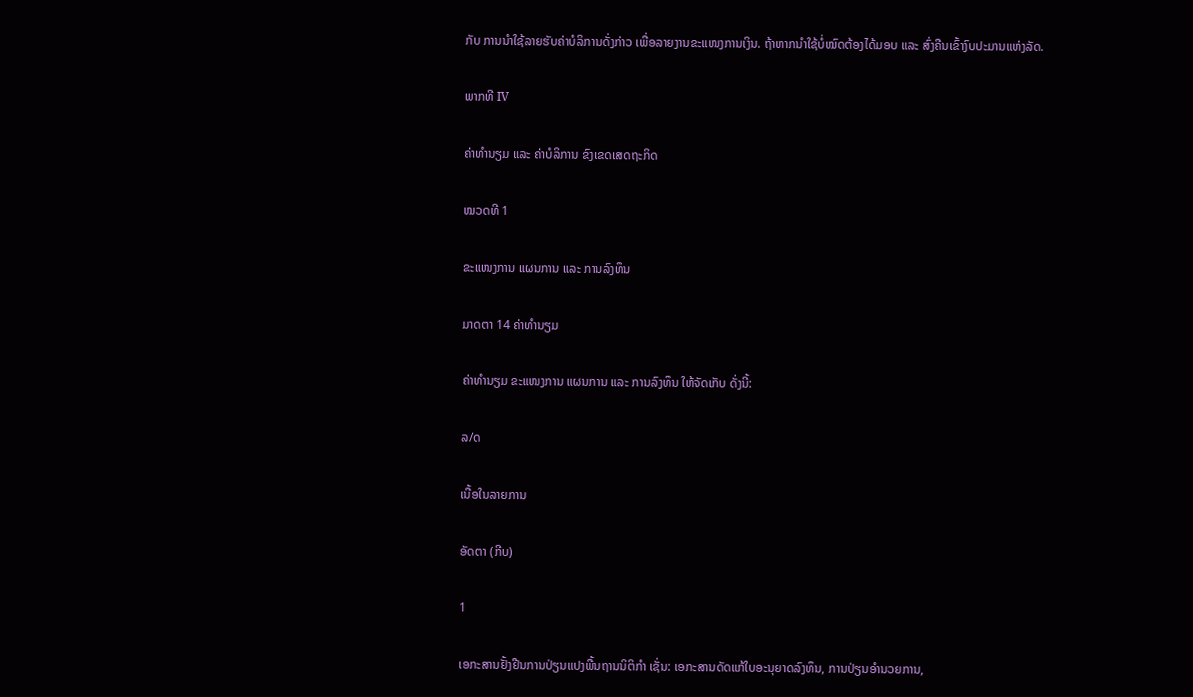ກັບ ການນຳໃຊ້ລາຍຮັບຄ່າບໍລິການດັ່ງກ່າວ ເພື່ອລາຍງານຂະແໜງການເງິນ. ຖ້າຫາກນໍາໃຊ້ບໍ່ໝົດຕ້ອງໄດ້ມອບ ແລະ ສົ່ງຄືນເຂົ້າງົບປະມານແຫ່ງລັດ.

ພາກທີ IV

ຄ່າທຳນຽມ ແລະ ຄ່າບໍລິການ ຂົງເຂດເສດຖະກິດ

ໝວດທີ 1

ຂະແໜງການ ແຜນການ ແລະ ການລົງທຶນ

ມາດຕາ 14 ຄ່າທຳນຽມ

ຄ່າທຳນຽມ ຂະແໜງການ ແຜນການ ແລະ ການລົງທຶນ ໃຫ້ຈັດເກັບ ດັ່ງນີ້:

ລ/ດ

ເນື້ອໃນລາຍການ

ອັດຕາ (ກີບ)

1

ເອກະສານຢັ້ງຢືນການປ່ຽນແປງພື້ນຖານນິຕິກຳ ເຊັ່ນ: ເອກະສານດັດແກ້ໃບອະນຸຍາດລົງທຶນ, ການປ່ຽນອຳນວຍການ,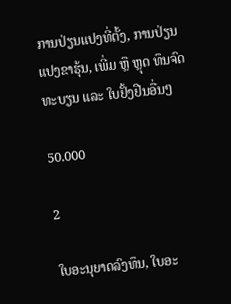ການປ່ຽນແປງທີ່ຕັ້ງ, ການປ່ຽນແປງຂາຮຸ້ນ, ເພີ່ມ ຫຼື ຫຼຸດ ທຶນຈົດທະບຽນ ແລະ ໃບຢັ້ງຢືນອື່ນໆ

50.000

2

ໃບອະນຸຍາດລົງທຶນ, ໃບອະ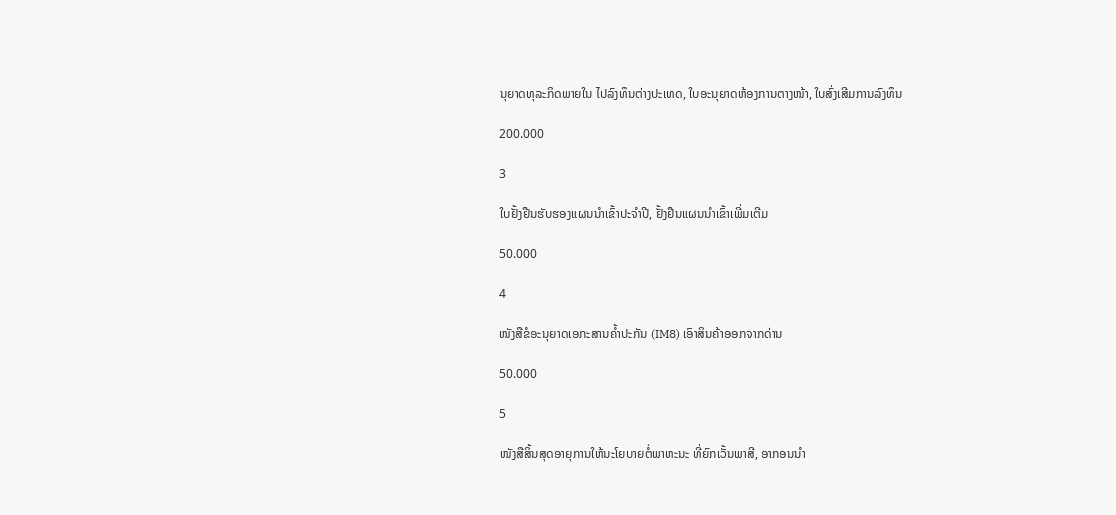ນຸຍາດທຸລະກິດພາຍໃນ ໄປລົງທຶນຕ່າງປະເທດ, ໃບອະນຸຍາດຫ້ອງການຕາງໜ້າ, ໃບສົ່ງເສີມການລົງທຶນ

200.000

3

ໃບຢັ້ງຢືນຮັບຮອງແຜນນຳເຂົ້າປະຈຳປີ, ຢັ້ງຢືນແຜນນຳເຂົ້າເພີ່ມເຕີມ

50.000

4

ໜັງສືຂໍອະນຸຍາດເອກະສານຄ້ຳປະກັນ (IM8) ເອົາສິນຄ້າອອກຈາກດ່ານ

50.000

5

ໜັງສືສິ້ນສຸດອາຍຸການໃຫ້ນະໂຍບາຍຕໍ່ພາຫະນະ ທີ່ຍົກເວັ້ນພາສີ, ອາກອນນຳ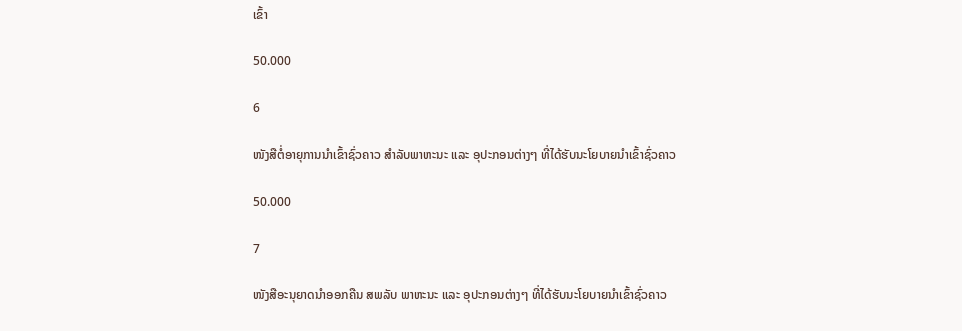ເຂົ້າ

50.000

6

ໜັງສືຕໍ່ອາຍຸການນຳເຂົ້າຊົ່ວຄາວ ສຳລັບພາຫະນະ ແລະ ອຸປະກອນຕ່າງໆ ທີ່ໄດ້ຮັບນະໂຍບາຍນຳເຂົ້າຊົ່ວຄາວ

50.000

7

ໜັງສືອະນຸຍາດນຳອອກຄືນ ສພລັບ ພາຫະນະ ແລະ ອຸປະກອນຕ່າງໆ ທີ່ໄດ້ຮັບນະໂຍບາຍນຳເຂົ້າຊົ່ວຄາວ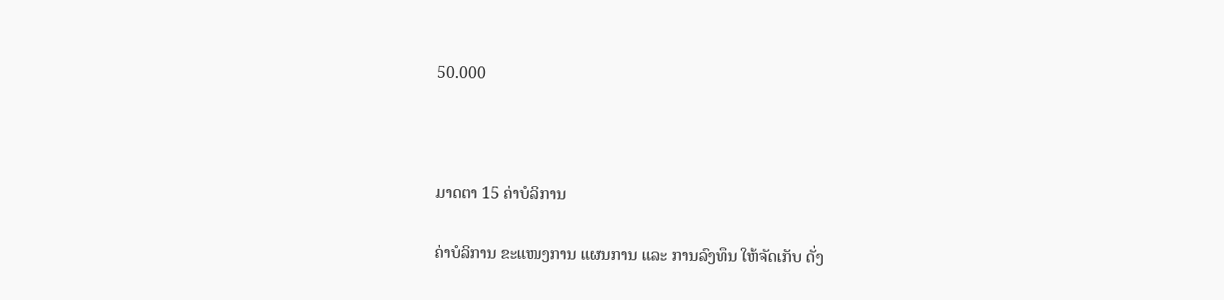50.000



ມາດຕາ 15 ຄ່າບໍລິການ

ຄ່າບໍລິການ ຂະແໜງການ ແຜນການ ແລະ ການລົງທຶນ ໃຫ້ຈັດເກັບ ດັ່ງ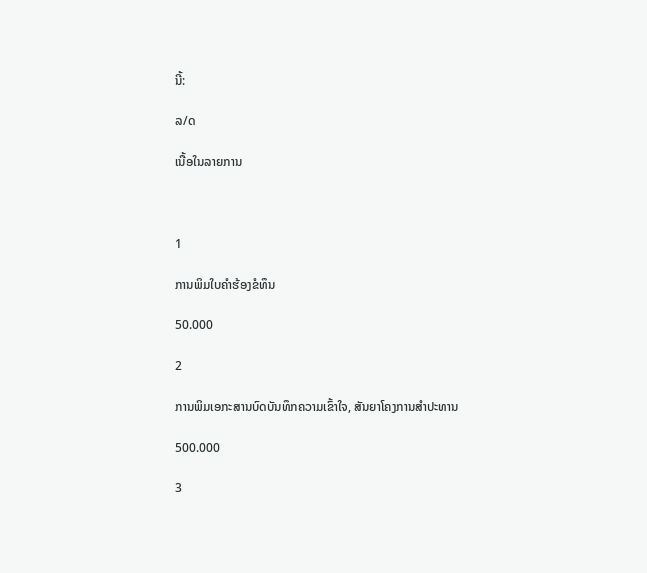ນີ້:

ລ/ດ

ເນື້ອໃນລາຍການ



1

ການພິມໃບຄຳຮ້ອງຂໍທຶນ

50.000

2

ການພິມເອກະສານບົດບັນທຶກຄວາມເຂົ້າໃຈ, ສັນຍາໂຄງການສຳປະທານ

500.000

3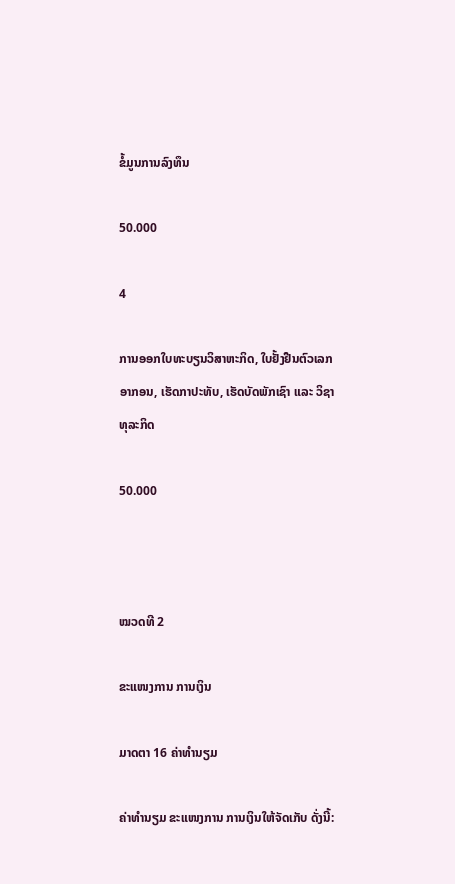ຂໍ້ມູນການລົງທຶນ

50.000

4

ການອອກໃບທະບຽນວິສາຫະກິດ, ໃບຢັ້ງຢືນຕົວເລກອາກອນ, ເຮັດກາປະທັບ, ເຮັດບັດພັກເຊົາ ແລະ ວິຊາທຸລະກິດ

50.000



ໝວດທີ 2

ຂະແໜງການ ການເງິນ

ມາດຕາ 16 ຄ່າທຳນຽມ

ຄ່າທຳນຽມ ຂະແໜງການ ການເງິນໃຫ້ຈັດເກັບ ດັ່ງນີ້: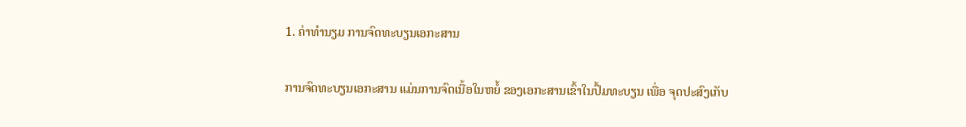1. ຄ່າທຳນຽມ ການຈົດທະບຽນເອກະສານ

ການຈົດທະບຽນເອກະສານ ແມ່ນການຈົດເນື້ອໃນຫຍໍ້ ຂອງເອກະສານເຂົ້າໃນປຶ້ມທະບຽນ ເພື່ອ ຈຸດປະສົງເກັບ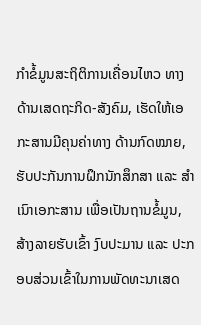ກຳຂໍ້ມູນສະຖິຕິການເຄື່ອນໄຫວ ທາງດ້ານເສດຖະກິດ-ສັງຄົມ, ເຮັດໃຫ້ເອກະສານມີຄຸນຄ່າທາງ ດ້ານກົດໝາຍ, ຮັບປະກັນການຝຶກນັກສຶກສາ ແລະ ສຳເນົາເອກະສານ ເພື່ອເປັນຖານຂໍ້ມູນ, ສ້າງລາຍຮັບເຂົ້າ ງົບປະມານ ແລະ ປະກອບສ່ວນເຂົ້າໃນການພັດທະນາເສດ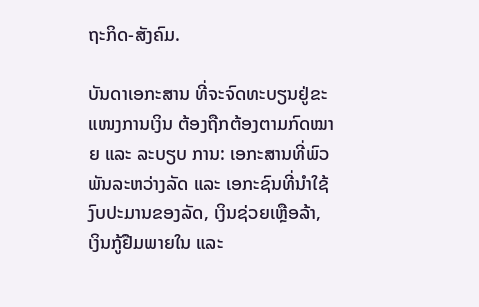ຖະກິດ-ສັງຄົມ.

ບັນດາເອກະສານ ທີ່ຈະຈົດທະບຽນຢູ່ຂະແໜງການເງິນ ຕ້ອງຖືກຕ້ອງຕາມກົດໝາຍ ແລະ ລະບຽບ ການ: ເອກະສານທີ່ພົວພັນລະຫວ່າງລັດ ແລະ ເອກະຊົນທີ່ນຳໃຊ້ງົບປະມານຂອງລັດ, ເງິນຊ່ວຍເຫຼືອລ້າ, ເງິນກູ້ຢືມພາຍໃນ ແລະ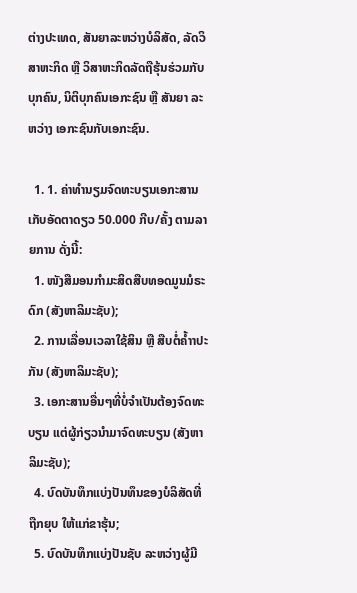ຕ່າງປະເທດ, ສັນຍາລະຫວ່າງບໍລິສັດ, ລັດວິສາຫະກິດ ຫຼື ວິສາຫະກິດລັດຖືຮຸ້ນຮ່ວມກັບ ບຸກຄົນ, ນິຕິບຸກຄົນເອກະຊົນ ຫຼື ສັນຍາ ລະຫວ່າງ ເອກະຊົນກັບເອກະຊົນ.

  1. 1. ຄ່າທຳນຽມຈົດທະບຽນເອກະສານ ເກັບອັດຕາດຽວ 50.000 ກີບ/ຄັ້ງ ຕາມລາຍການ ດັ່ງນີ້:
  1. ໜັງສືມອນກຳມະສິດສືບທອດມູນມໍຣະດົກ (ສັງຫາລິມະຊັບ);
  2. ການເລື່ອນເວລາໃຊ້ສິນ ຫຼື ສືບຕໍ່ຄ້ຳາປະກັນ (ສັງຫາລິມະຊັບ);
  3. ເອກະສານອື່ນໆທີ່ບໍ່ຈຳເປັນຕ້ອງຈົດທະບຽນ ແຕ່ຜູ້ກ່ຽວນຳມາຈົດທະບຽນ (ສັງຫາລິມະຊັບ);
  4. ບົດບັນທຶກແບ່ງປັນທຶນຂອງບໍລິສັດທີ່ຖືກຍຸບ ໃຫ້ແກ່ຂາຮຸ້ນ;
  5. ບົດບັນທຶກແບ່ງປັນຊັບ ລະຫວ່າງຜູ້ມີ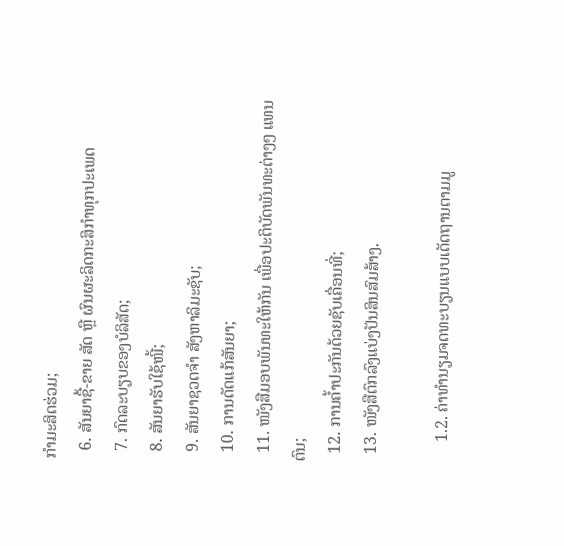ກຳມະສິດຮ່ວມ;
  6. ສັນຍາຊື້-ຂາຍ ສັດ ຫຼື ຜົນຜະລິດກະສິກຳທຸກປະເພດ
  7. ກົດລະບຽບຂອງບໍລິສັດ;
  8. ສັນຍາຮັບໃຊ້ໜີ້;
  9. ສັນຍາຊວດຈຳ ສັງຫາລິມະຊັບ;
  10. ການດັດແກ້ສັນຍາ;
  11. ໜັງສືມອບພັນທະໃຫ້ກັນ ເພື່ອປະຕິບັດພັນທະຕ່າງໆ ແທນຕົນ;
  12. ການຄ້ຳປະກັນດ້ວຍຊັບເຄື່ອນທີ່;
  13. ໜັງສືຕົກລົງແບ່ງປັນສິນສົມສ້າງ.

     1.2. ຄ່າທໍານຽມຈດທະບຽນແບບເດັດຖານຕາມມູ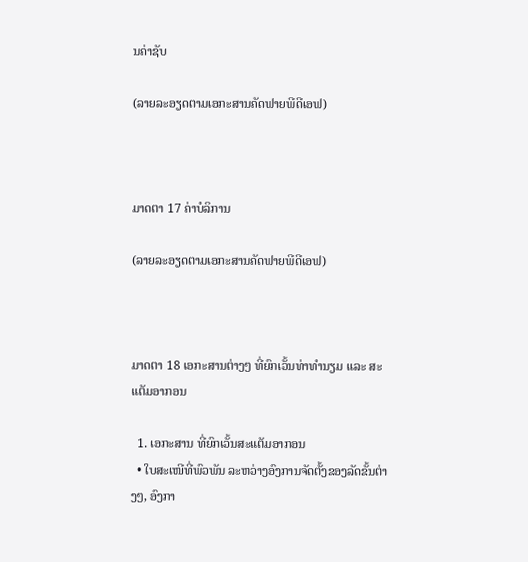ນຄ່າຊັບ

(ລາຍລະອຽດຕາມເອກະສານຄັດຟາຍພີດີເອຟ)



ມາດຕາ 17 ຄ່າບໍລິການ

(ລາຍລະອຽດຕາມເອກະສານຄັດຟາຍພີດີເອຟ)



ມາດຕາ 18 ເອກະສານຕ່າງໆ ທີ່ຍົກເວັ້ນທ່າທຳນຽມ ແລະ ສະແຕັມອາກອນ

  1. ເອກະສານ ທີ່ຍົກເວັ້ນສະແຕັມອາກອນ
  • ໃບສະເໜີທີ່ພົວພັນ ລະຫວ່າງອົງການຈັດຕັ້ງຂອງລັດຂັ້ນຕ່າງໆ, ອົງກາ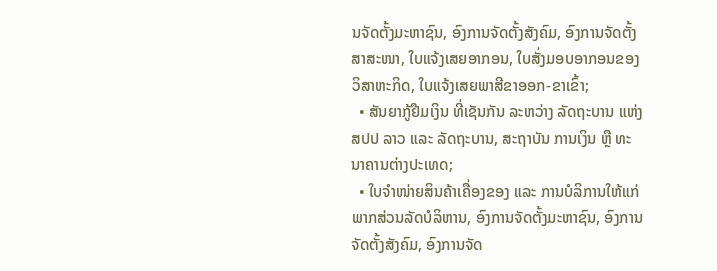ນຈັດຕັ້ງມະຫາຊົນ, ອົງການຈັດຕັ້ງສັງຄົມ, ອົງການຈັດຕັ້ງສາສະໜາ, ໃບແຈ້ງເສຍອາກອນ, ໃບສັ່ງມອບອາກອນຂອງວິສາຫະກິດ, ໃບແຈ້ງເສຍພາສີຂາອອກ-ຂາເຂົ້າ;
  • ສັນຍາກູ້ຢືມເງິນ ທີ່ເຊັນກັນ ລະຫວ່າງ ລັດຖະບານ ແຫ່ງ ສປປ ລາວ ແລະ ລັດຖະບານ, ສະຖາບັນ ການເງິນ ຫຼື ທະນາຄານຕ່າງປະເທດ;
  • ໃບຈຳໜ່າຍສິນຄ້າເຄື່ອງຂອງ ແລະ ການບໍລິການໃຫ້ແກ່ພາກສ່ວນລັດບໍລິຫານ, ອົງການຈັດຕັ້ງມະຫາຊົນ, ອົງການຈັດຕັ້ງສັງຄົມ, ອົງການຈັດ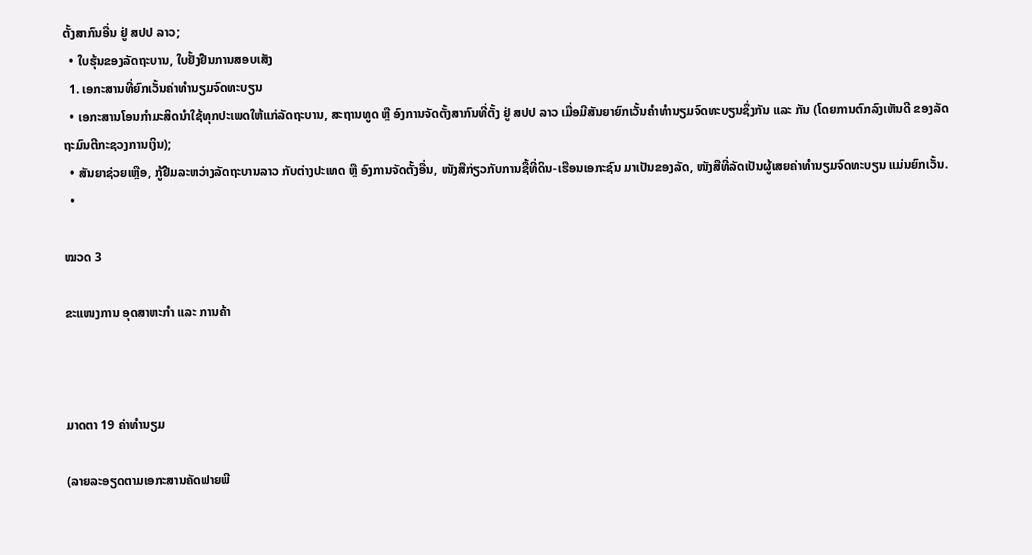ຕັ້ງສາກົນອື່ນ ຢູ່ ສປປ ລາວ;
  • ໃບຮຸ້ນຂອງລັດຖະບານ, ໃບຢັ້ງຢືນການສອບເສັງ
  1. ເອກະສານທີ່ຍົກເວັ້ນຄ່າທຳນຽມຈົດທະບຽນ
  • ເອກະສານໂອນກຳມະສິດນຳໃຊ້ທຸກປະເພດໃຫ້ແກ່ລັດຖະບານ, ສະຖານທູດ ຫຼື ອົງການຈັດຕັ້ງສາກົນທີ່ຕັ້ງ ຢູ່ ສປປ ລາວ ເມື່ອມີສັນຍາຍົກເວັ້ນຄຳທຳນຽມຈົດທະບຽນຊຶ່ງກັນ ແລະ ກັນ (ໂດຍການຕົກລົງເຫັນດີ ຂອງລັດຖະມົນຕີກະຊວງການເງິນ);
  • ສັນຍາຊ່ວຍເຫຼືອ, ກູ້ຢືມລະຫວ່າງລັດຖະບານລາວ ກັບຕ່າງປະເທດ ຫຼື ອົງການຈັດຕັ້ງອື່ນ, ໜັງສືກ່ຽວກັບການຊື້ທີ່ດິນ-ເຮືອນເອກະຊົນ ມາເປັນຂອງລັດ, ໜັງສືທີ່ລັດເປັນຜູ້ເສຍຄ່າທຳນຽມຈົດທະບຽນ ແມ່ນຍົກເວັ້ນ.
  •

ໝວດ 3

ຂະແໜງການ ອຸດສາຫະກໍາ ແລະ ການຄ້າ



ມາດຕາ 19 ຄ່າທໍານຽມ

(ລາຍລະອຽດຕາມເອກະສານຄັດຟາຍພີ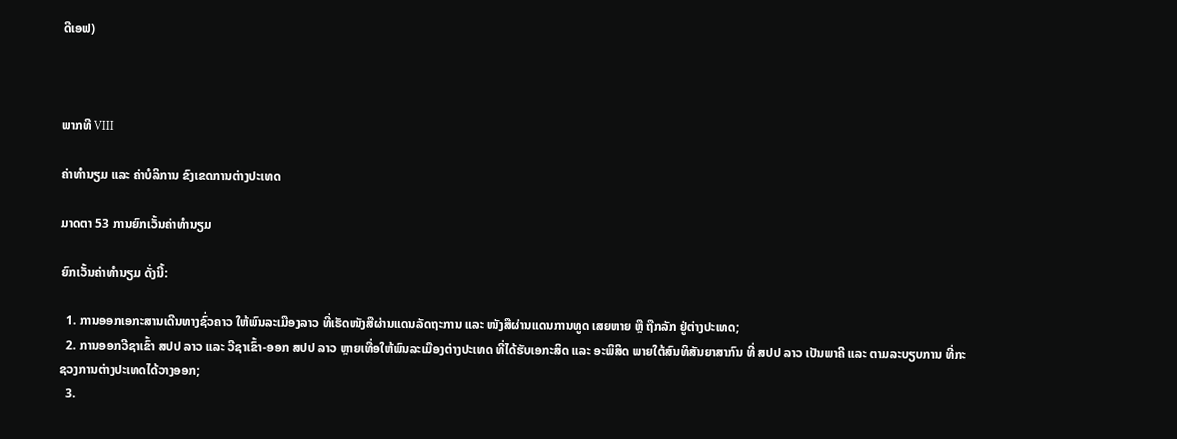ດີເອຟ)



ພາກທີ VIII

ຄ່າທຳນຽມ ແລະ ຄ່າບໍລິການ ຂົງເຂດການຕ່າງປະເທດ

ມາດຕາ 53 ການຍົກເວັ້ນຄ່າທຳນຽມ

ຍົກເວັ້ນຄ່າທຳນຽມ ດັ່ງນີ້:

  1. ການອອກເອກະສານເດີນທາງຊົ່ວຄາວ ໃຫ້ພົນລະເມືອງລາວ ທີ່ເຮັດໜັງສືຜ່ານແດນລັດຖະການ ແລະ ໜັງສືຜ່ານແດນການທູດ ເສຍຫາຍ ຫຼື ຖືກລັກ ຢູ່ຕ່າງປະເທດ;
  2. ການອອກວີຊາເຂົ້າ ສປປ ລາວ ແລະ ວີຊາເຂົ້າ-ອອກ ສປປ ລາວ ຫຼາຍເທື່ອໃຫ້ພົນລະເມືອງຕ່າງປະເທດ ທີ່ໄດ້ຮັບເອກະສິດ ແລະ ອະພິສິດ ພາຍໃຕ້ສົນທິສັນຍາສາກົນ ທີ່ ສປປ ລາວ ເປັນພາຄີ ແລະ ຕາມລະບຽບການ ທີ່ກະຊວງການຕ່າງປະເທດໄດ້ວາງອອກ;
  3.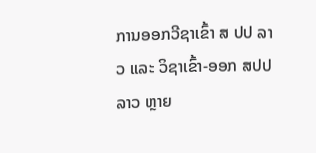ການອອກວີຊາເຂົ້າ ສ ປປ ລາວ ແລະ ວິຊາເຂົ້າ-ອອກ ສປປ ລາວ ຫຼາຍ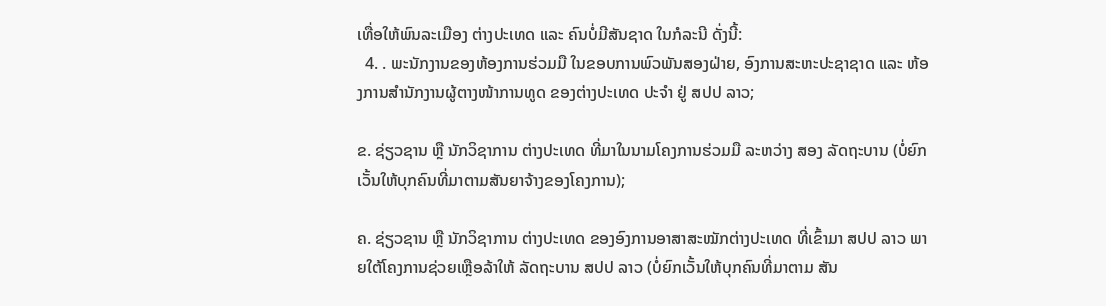ເທື່ອໃຫ້ພົນລະເມືອງ ຕ່າງປະເທດ ແລະ ຄົນບໍ່ມີສັນຊາດ ໃນກໍລະນີ ດັ່ງນີ້:
  4. . ພະນັກງານຂອງຫ້ອງການຮ່ວມມື ໃນຂອບການພົວພັນສອງຝ່າຍ, ອົງການສະຫະປະຊາຊາດ ແລະ ຫ້ອງການສໍານັກງານຜູ້ຕາງໜ້າການທູດ ຂອງຕ່າງປະເທດ ປະຈຳ ຢູ່ ສປປ ລາວ;

ຂ. ຊ່ຽວຊານ ຫຼື ນັກວິຊາການ ຕ່າງປະເທດ ທີ່ມາໃນນາມໂຄງການຮ່ວມມື ລະຫວ່າງ ສອງ ລັດຖະບານ (ບໍ່ຍົກເວັ້ນໃຫ້ບຸກຄົນທີ່ມາຕາມສັນຍາຈ້າງຂອງໂຄງການ);

ຄ. ຊ່ຽວຊານ ຫຼື ນັກວິຊາການ ຕ່າງປະເທດ ຂອງອົງການອາສາສະໝັກຕ່າງປະເທດ ທີ່ເຂົ້າມາ ສປປ ລາວ ພາຍໃຕ້ໂຄງການຊ່ວຍເຫຼືອລ້າໃຫ້ ລັດຖະບານ ສປປ ລາວ (ບໍ່ຍົກເວັ້ນໃຫ້ບຸກຄົນທີ່ມາຕາມ ສັນ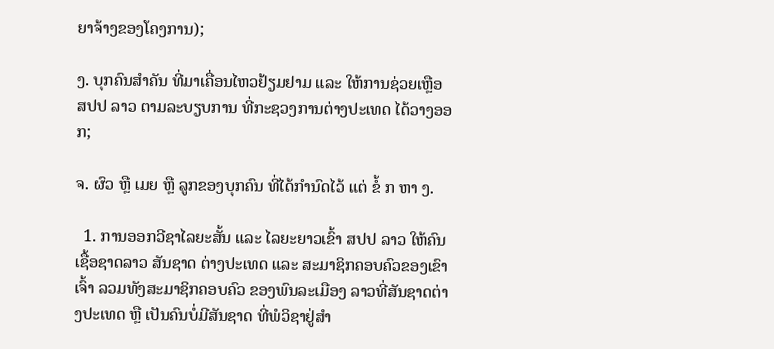ຍາຈ້າງຂອງໂຄງການ);

ງ. ບຸກຄົນສຳຄັນ ທີ່ມາເຄື່ອນໄຫວຢ້ຽມຢາມ ແລະ ໃຫ້ການຊ່ວຍເຫຼືອ ສປປ ລາວ ຕາມລະບຽບການ ທີ່ກະຊວງການຕ່າງປະເທດ ໄດ້ວາງອອກ;

ຈ. ຜົວ ຫຼື ເມຍ ຫຼື ລູກຂອງບຸກຄົນ ທີ່ໄດ້ກຳນົດໄວ້ ແຕ່ ຂໍ້ ກ ຫາ ງ.

  1. ການອອກວີຊາໄລຍະສັ້ນ ແລະ ໄລຍະຍາວເຂົ້າ ສປປ ລາວ ໃຫ້ຄົນເຊື້ອຊາດລາວ ສັນຊາດ ຕ່າງປະເທດ ແລະ ສະມາຊິກຄອບຄົວຂອງເຂົາເຈົ້າ ລວມທັງສະມາຊິກຄອບຄົວ ຂອງພົນລະເມືອງ ລາວທີ່ສັນຊາດຕ່າງປະເທດ ຫຼື ເປັນຄົນບໍ່ມີສັນຊາດ ທີ່ພໍວິຊາຢູ່ສໍາ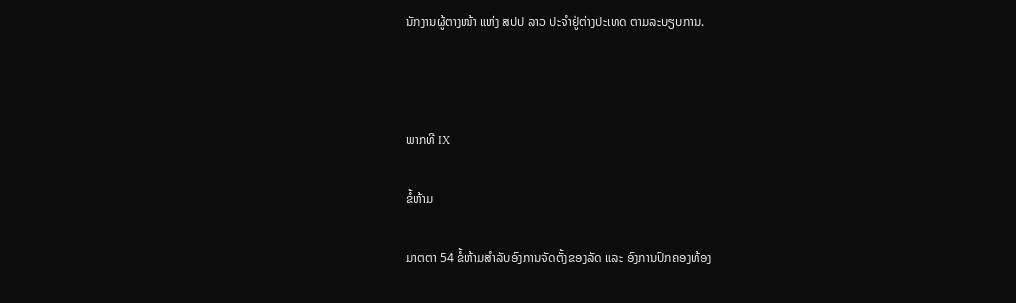ນັກງານຜູ້ຕາງໜ້າ ແຫ່ງ ສປປ ລາວ ປະຈຳຢູ່ຕ່າງປະເທດ ຕາມລະບຽບການ.



ພາກທີ IX

ຂໍ້ຫ້າມ

ມາຕຕາ 54 ຂໍ້ຫ້າມສໍາລັບອົງການຈັດຕັ້ງຂອງລັດ ແລະ ອົງການປົກຄອງທ້ອງ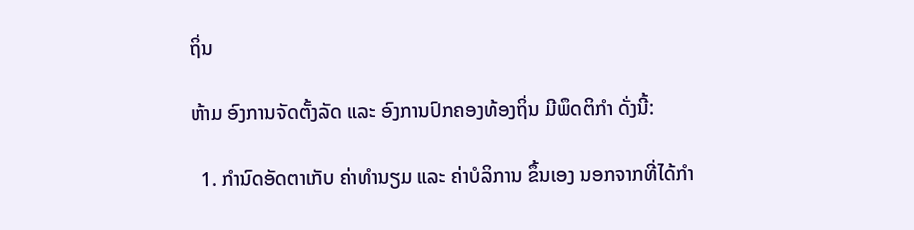ຖິ່ນ

ຫ້າມ ອົງການຈັດຕັ້ງລັດ ແລະ ອົງການປົກຄອງທ້ອງຖິ່ນ ມີພຶດຕິກຳ ດັ່ງນີ້:

  1. ກຳນົດອັດຕາເກັບ ຄ່າທຳນຽມ ແລະ ຄ່າບໍລິການ ຂຶ້ນເອງ ນອກຈາກທີ່ໄດ້ກຳ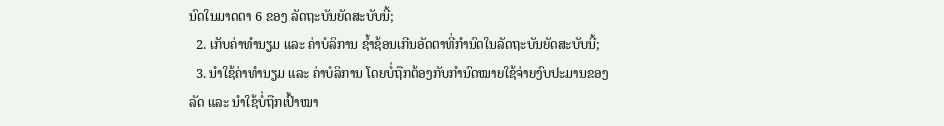ນົດໃນມາດຕາ 6 ຂອງ ລັດຖະບັນຍັດສະບັບນີ້;
  2. ເກັບຄ່າທຳນຽມ ແລະ ຄ່າບໍລິການ ຊໍ້າຊ້ອນເກີນອັດຕາທີ່ກໍານົດໃນລັດຖະບັນຍັດສະບັບນີ້;
  3. ນຳໃຊ້ຄ່າທຳນຽມ ແລະ ຄ່າບໍລິການ ໂດຍບໍ່ຖືກຕ້ອງກັບກຳນົດໝາຍໃຊ້ຈ່າຍງົບປະມານຂອງລັດ ແລະ ນໍາໃຊ້ບໍ່ຖືກເປົ້າໝາ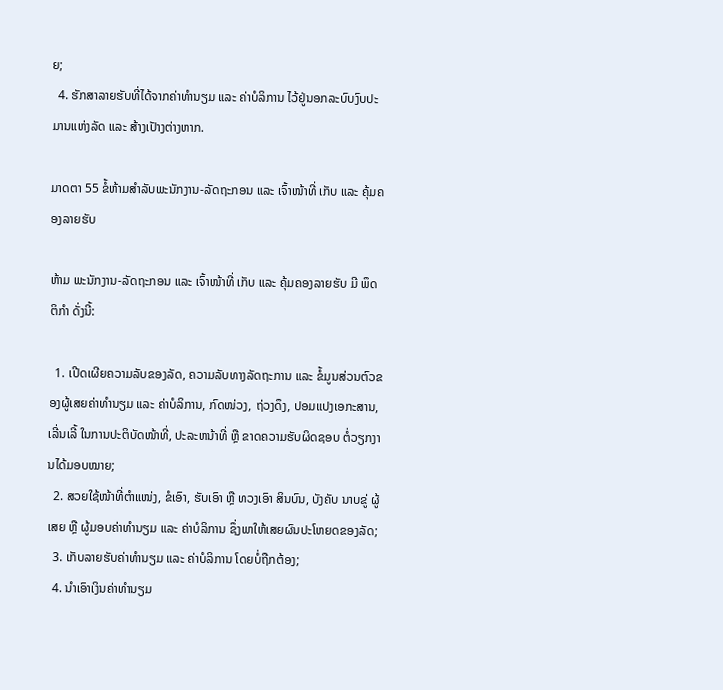ຍ;
  4. ຮັກສາລາຍຮັບທີ່ໄດ້ຈາກຄ່າທຳນຽມ ແລະ ຄ່າບໍລິການ ໄວ້ຢູ່ນອກລະບົບງົບປະມານແຫ່ງລັດ ແລະ ສ້າງເປັາງຕ່າງຫາກ.

ມາດຕາ 55 ຂໍ້ຫ້າມສໍາລັບພະນັກງານ-ລັດຖະກອນ ແລະ ເຈົ້າໜ້າທີ່ ເກັບ ແລະ ຄຸ້ມຄອງລາຍຮັບ

ຫ້າມ ພະນັກງານ-ລັດຖະກອນ ແລະ ເຈົ້າໜ້າທີ່ ເກັບ ແລະ ຄຸ້ມຄອງລາຍຮັບ ມີ ພຶດຕິກໍາ ດັ່ງນີ້:

  1. ເປີດເຜີຍຄວາມລັບຂອງລັດ, ຄວາມລັບທາງລັດຖະການ ແລະ ຂໍ້ມູນສ່ວນຕົວຂອງຜູ້ເສຍຄ່າທຳນຽມ ແລະ ຄ່າບໍລິການ, ກົດໜ່ວງ, ຖ່ວງດຶງ, ປອມແປງເອກະສານ, ເລີ່ນເລີ້ ໃນການປະຕິບັດໜ້າທີ່, ປະລະຫນ້າທີ່ ຫຼື ຂາດຄວາມຮັບຜິດຊອບ ຕໍ່ວຽກງານໄດ້ມອບໝາຍ;
  2. ສວຍໃຊ້ໜ້າທີ່ຕຳແໜ່ງ, ຂໍເອົາ, ຮັບເອົາ ຫຼື ທວງເອົາ ສິນບົນ, ບັງຄັບ ນາບຂູ່ ຜູ້ເສຍ ຫຼື ຜູ້ມອບຄ່າທຳນຽມ ແລະ ຄ່າບໍລິການ ຊຶ່ງພາໃຫ້ເສຍຜົນປະໂຫຍດຂອງລັດ;
  3. ເກັບລາຍຮັບຄ່າທຳນຽມ ແລະ ຄ່າບໍລິການ ໂດຍບໍ່ຖືກຕ້ອງ;
  4. ນຳເອົາເງິນຄ່າທຳນຽມ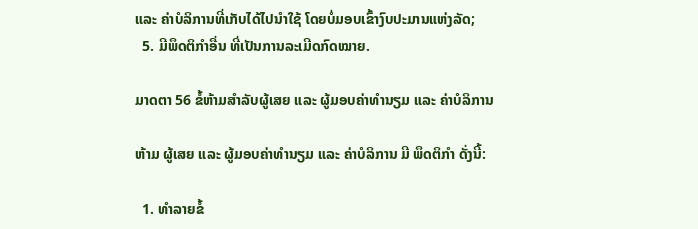ແລະ ຄ່າບໍລິການທີ່ເກັບໄດ້ໄປນຳໃຊ້ ໂດຍບໍ່ມອບເຂົ້າງົບປະມານແຫ່ງລັດ;
  5. ມີພຶດຕິກໍາອື່ນ ທີ່ເປັນການລະເມີດກົດໝາຍ.

ມາດຕາ 56 ຂໍ້ຫ້າມສໍາລັບຜູ້ເສຍ ແລະ ຜູ້ມອບຄ່າທຳນຽມ ແລະ ຄ່າບໍລິການ

ຫ້າມ ຜູ້ເສຍ ແລະ ຜູ້ມອບຄ່າທຳນຽມ ແລະ ຄ່າບໍລິການ ມີ ພຶດຕິກຳ ດັ່ງນີ້:

  1. ທໍາລາຍຂໍ້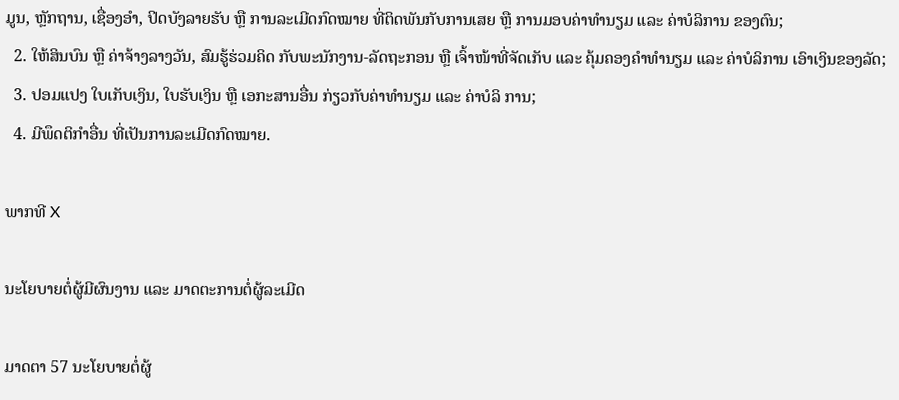ມູນ, ຫຼັກຖານ, ເຊື່ອງອໍາ, ປິດບັງລາຍຮັບ ຫຼື ການລະເມີດກົດໝາຍ ທີ່ຕິດພັນກັບການເສຍ ຫຼື ການມອບຄ່າທຳນຽມ ແລະ ຄ່າບໍລິການ ຂອງຕົນ;
  2. ໃຫ້ສິນບົນ ຫຼື ຄ່າຈ້າງລາງວັນ, ສົມຮູ້ຮ່ວມຄິດ ກັບພະນັກງານ-ລັດຖະກອນ ຫຼື ເຈົ້າໜ້າທີ່ຈັດເກັບ ແລະ ຄຸ້ມຄອງຄຳທຳນຽມ ແລະ ຄ່າບໍລິການ ເອົາເງິນຂອງລັດ;
  3. ປອມແປງ ໃບເກັບເງິນ, ໃບຮັບເງິນ ຫຼື ເອກະສານອື່ນ ກ່ຽວກັບຄ່າທຳນຽມ ແລະ ຄ່າບໍລິ ການ;
  4. ມີພຶດຕິກໍາອື່ນ ທີ່ເປັນການລະເມີດກົດໝາຍ.

ພາກທີ X

ນະໂຍບາຍຕໍ່ຜູ້ມີຜົນງານ ແລະ ມາດຕະການຕໍ່ຜູ້ລະເມີດ

ມາດຕາ 57 ນະໂຍບາຍຕໍ່ຜູ້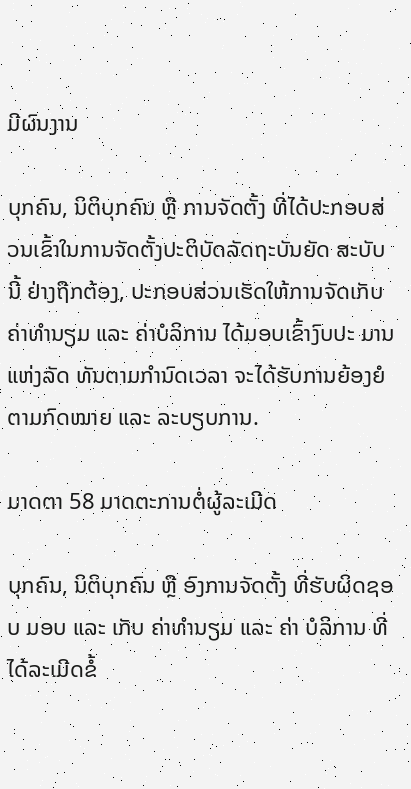ມີຜົນງານ

ບຸກຄົນ, ນິຕິບຸກຄົນ ຫຼື ການຈັດຕັ້ງ ທີ່ໄດ້ປະກອບສ່ວນເຂົ້າໃນການຈັດຕັ້ງປະຕິບັດລັດຖະບັນຍັດ ສະບັບນີ້ ຢ່າງຖືກຕ້ອງ, ປະກອບສ່ວນເຮັດໃຫ້ການຈັດເກັບຄ່າທຳນຽມ ແລະ ຄ່າບໍລິການ ໄດ້ມອບເຂົ້າງົບປະ ມານແຫ່ງລັດ ທັນຕາມກຳນົດເວລາ ຈະໄດ້ຮັບການຍ້ອງຍໍຕາມກົດໝາຍ ແລະ ລະບຽບການ.

ມາດຕາ 58 ມາດຕະການຕໍ່ຜູ້ລະເມີດ

ບຸກຄົນ, ນິຕິບຸກຄົນ ຫຼື ອົງການຈັດຕັ້ງ ທີ່ຮັບຜິດຊອບ ມອບ ແລະ ເກັບ ຄ່າທຳນຽມ ແລະ ຄ່າ ບໍລິການ ທີ່ໄດ້ລະເມີດຂໍ້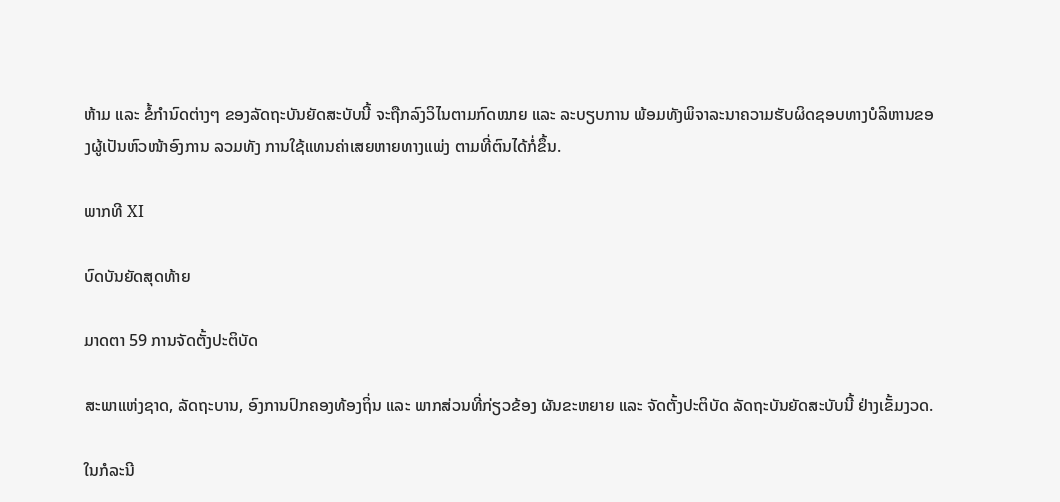ຫ້າມ ແລະ ຂໍ້ກຳນົດຕ່າງໆ ຂອງລັດຖະບັນຍັດສະບັບນີ້ ຈະຖືກລົງວິໄນຕາມກົດໝາຍ ແລະ ລະບຽບການ ພ້ອມທັງພິຈາລະນາຄວາມຮັບຜິດຊອບທາງບໍລິຫານຂອງຜູ້ເປັນຫົວໜ້າອົງການ ລວມທັງ ການໃຊ້ແທນຄ່າເສຍຫາຍທາງແພ່ງ ຕາມທີ່ຕົນໄດ້ກໍ່ຂຶ້ນ.

ພາກທີ XI

ບົດບັນຍັດສຸດທ້າຍ

ມາດຕາ 59 ການຈັດຕັ້ງປະຕິບັດ

ສະພາແຫ່ງຊາດ, ລັດຖະບານ, ອົງການປົກຄອງທ້ອງຖິ່ນ ແລະ ພາກສ່ວນທີ່ກ່ຽວຂ້ອງ ຜັນຂະຫຍາຍ ແລະ ຈັດຕັ້ງປະຕິບັດ ລັດຖະບັນຍັດສະບັບນີ້ ຢ່າງເຂັ້ມງວດ.

ໃນກໍລະນີ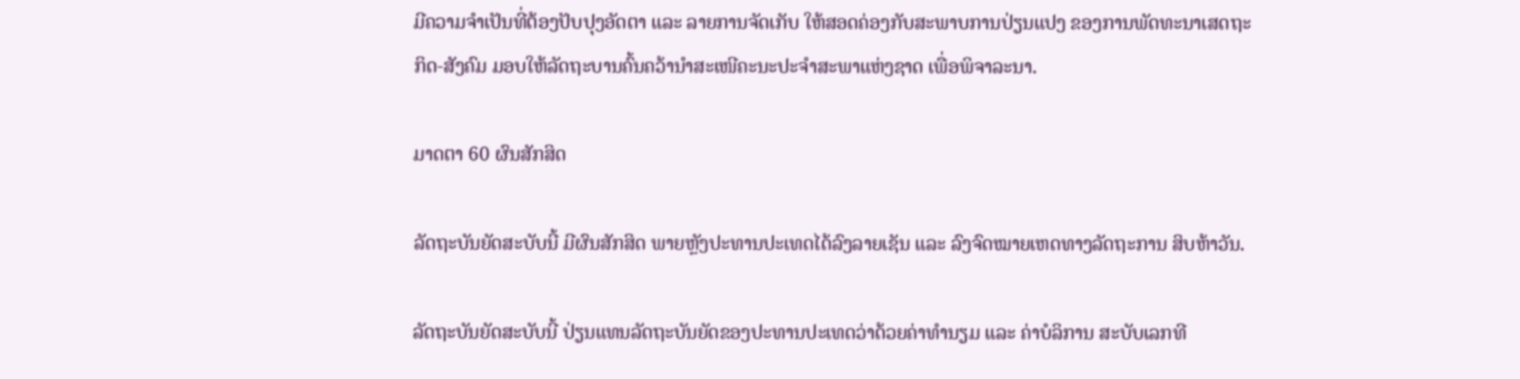ມີຄວາມຈຳເປັນທີ່ຕ້ອງປັບປຸງອັດຕາ ແລະ ລາຍການຈັດເກັບ ໃຫ້ສອດຄ່ອງກັບສະພາບການປ່ຽນແປງ ຂອງການພັດທະນາເສດຖະກິດ-ສັງຄົມ ມອບໃຫ້ລັດຖະບານຄົ້ນຄວ້ານຳສະເໜີຄະນະປະຈຳສະພາແຫ່ງຊາດ ເພື່ອພິຈາລະນາ.

ມາດຕາ 60 ຜົນສັກສິດ

ລັດຖະບັນຍັດສະບັບນີ້ ມີຜົນສັກສິດ ພາຍຫຼັງປະທານປະເທດໄດ້ລົງລາຍເຊັນ ແລະ ລົງຈົດໝາຍເຫດທາງລັດຖະການ ສິບຫ້າວັນ.

ລັດຖະບັນຍັດສະບັບນີ້ ປ່ຽນແທນລັດຖະບັນຍັດຂອງປະທານປະເທດວ່າດ້ວຍຄ່າທຳນຽມ ແລະ ຄ່າບໍລິການ ສະບັບເລກທີ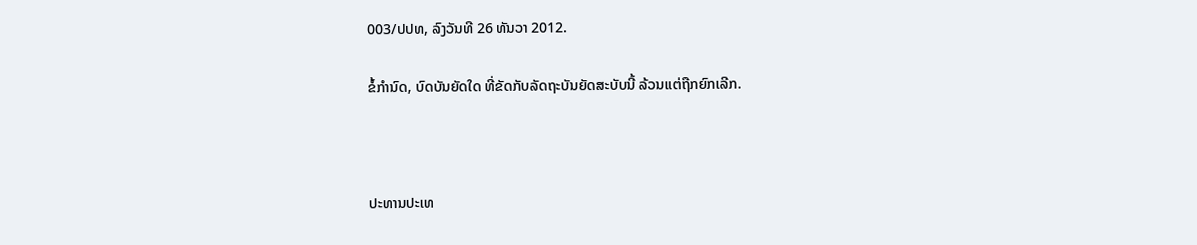003/ປປທ, ລົງວັນທີ 26 ທັນວາ 2012.

ຂໍ້ກໍານົດ, ບົດບັນຍັດໃດ ທີ່ຂັດກັບລັດຖະບັນຍັດສະບັບນີ້ ລ້ວນແຕ່ຖືກຍົກເລີກ.



ປະທານປະເທ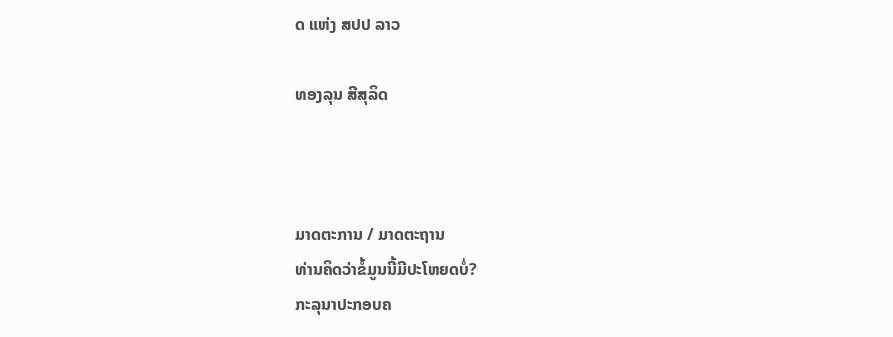ດ ແຫ່ງ ສປປ ລາວ

ທອງລຸນ ສີສຸລິດ



ມາດຕະການ / ມາດຕະຖານ
ທ່ານຄິດວ່າຂໍ້ມູນນີ້ມີປະໂຫຍດບໍ່?
ກະລຸນາປະກອບຄ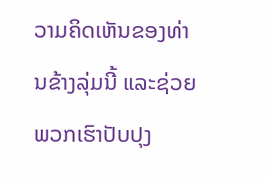ວາມຄິດເຫັນຂອງທ່ານຂ້າງລຸ່ມນີ້ ແລະຊ່ວຍພວກເຮົາປັບປຸງ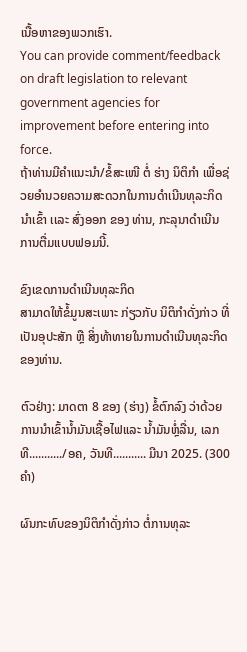ເນື້ອຫາຂອງພວກເຮົາ.
You can provide comment/feedback on draft legislation to relevant government agencies for improvement before entering into force.
ຖ້າທ່ານມີຄໍາແນະນໍາ/ຂໍ້ສະເໜີ ຕໍ່ ຮ່າງ ນິຕິກໍາ ເພື່ອຊ່ວຍອໍານວຍຄວາມສະດວກໃນການດໍາເນີນທຸລະກິດນໍາເຂົ້າ ເເລະ ສົ່ງອອກ ຂອງ ທ່ານ, ກະລຸນາດໍາເນີນການຕື່ມແບບຟອມນີ້.

ຂົງເຂດການດໍາເນີນທຸລະກິດ
ສາມາດໃຫ້ຂໍ້ມູນສະເພາະ ກ່ຽວກັບ ນິຕິກໍາດັ່ງກ່າວ ທີ່ເປັນອຸປະສັກ ຫຼື ສິ່ງທ້າທາຍໃນການດໍາເນີນທຸລະກິດຂອງທ່ານ.

ຕົວຢ່າງ: ມາດຕາ 8 ຂອງ (ຮ່າງ) ຂໍ້ຕົກລົງ ວ່າດ້ວຍການນໍາເຂົ້ານໍ້າມັນເຊື້ອໄຟແລະ ນໍ້າມັນຫຼໍ່ລື່ນ, ເລກທີ.........../ອຄ, ວັນທີ........... ມີນາ 2025. (300 ຄໍາ)

ຜົນກະທົບຂອງນິຕິກໍາດັ່ງກ່າວ ຕໍ່ການທຸລະ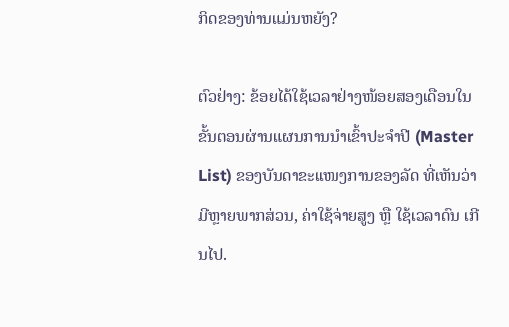ກິດຂອງທ່ານແມ່ນຫຍັງ?

ຕົວຢ່າງ: ຂ້ອຍໄດ້ໃຊ້ເວລາຢ່າງໜ້ອຍສອງເດືອນໃນຂັ້ນຕອນຜ່ານແຜນການນໍາເຂົ້າປະຈໍາປີ (Master List) ຂອງບັນດາຂະເເໜງການຂອງລັດ ທີ່ເຫັນວ່າມີຫຼາຍພາກສ່ວນ, ຄ່າໃຊ້ຈ່າຍສູງ ຫຼື ໃຊ້ເວລາດົນ ເກີນໄປ.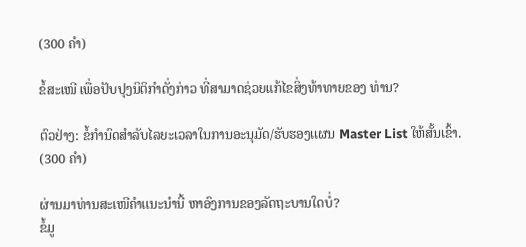(300 ຄໍາ)

ຂໍ້ສະເໜີ ເພື່ອປັບປຸງນິຕິກໍາດັ່ງກ່າວ ທີ່ສາມາດຊ່ວຍແກ້ໄຂສິ່ງທ້າທາຍຂອງ ທ່ານ?

ຕົວຢ່າງ: ຂໍ້ກໍານົດສໍາລັບໄລຍະເວລາໃນການອະນຸມັດ/ຮັບຮອງເເຜນ Master List ໃຫ້ສັ້ນເຂົ້າ. (300 ຄໍາ)

ຜ່ານມາທ່ານສະເໜີຄໍາເເນະນໍານີ້ ຫາອົງການຂອງລັດຖະບານໃດບໍ່?
ຂໍ້ມູ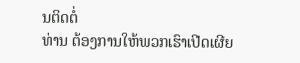ນຕິດຕໍ່
ທ່ານ ຕ້ອງການໃຫ້ພວກເຮົາເປີດເຜີຍ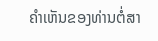ຄໍາເຫັນຂອງທ່ານຕໍ່ສາ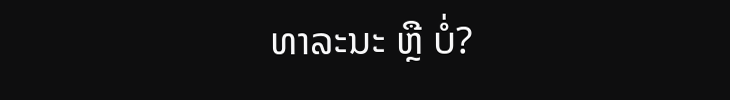ທາລະນະ ຫຼື ບໍ່?